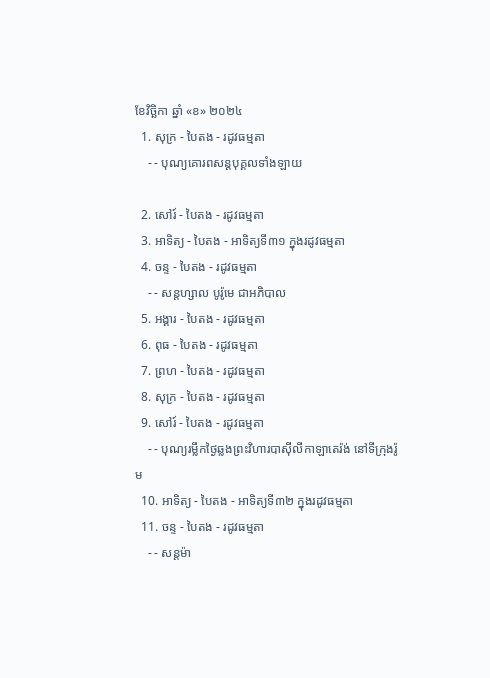ខែវិច្ឆិកា ឆ្នាំ «ខ» ២០២៤
  1. សុក្រ - បៃតង - រដូវធម្មតា
    - - បុណ្យគោរពសន្ដបុគ្គលទាំងឡាយ

  2. សៅរ៍ - បៃតង - រដូវធម្មតា
  3. អាទិត្យ - បៃតង - អាទិត្យទី៣១ ក្នុងរដូវធម្មតា
  4. ចន្ទ - បៃតង - រដូវធម្មតា
    - - សន្ដហ្សាល បូរ៉ូមេ ជាអភិបាល
  5. អង្គារ - បៃតង - រដូវធម្មតា
  6. ពុធ - បៃតង - រដូវធម្មតា
  7. ព្រហ - បៃតង - រដូវធម្មតា
  8. សុក្រ - បៃតង - រដូវធម្មតា
  9. សៅរ៍ - បៃតង - រដូវធម្មតា
    - - បុណ្យរម្លឹកថ្ងៃឆ្លងព្រះវិហារបាស៊ីលីកាឡាតេរ៉ង់ នៅទីក្រុងរ៉ូម
  10. អាទិត្យ - បៃតង - អាទិត្យទី៣២ ក្នុងរដូវធម្មតា
  11. ចន្ទ - បៃតង - រដូវធម្មតា
    - - សន្ដម៉ា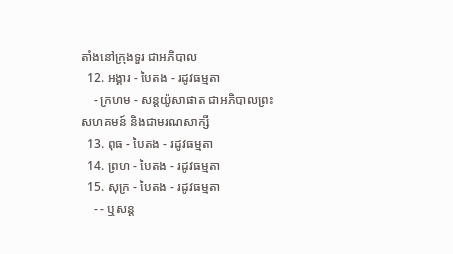តាំងនៅក្រុងទួរ ជាអភិបាល
  12. អង្គារ - បៃតង - រដូវធម្មតា
    - ក្រហម - សន្ដយ៉ូសាផាត ជាអភិបាលព្រះសហគមន៍ និងជាមរណសាក្សី
  13. ពុធ - បៃតង - រដូវធម្មតា
  14. ព្រហ - បៃតង - រដូវធម្មតា
  15. សុក្រ - បៃតង - រដូវធម្មតា
    - - ឬសន្ដ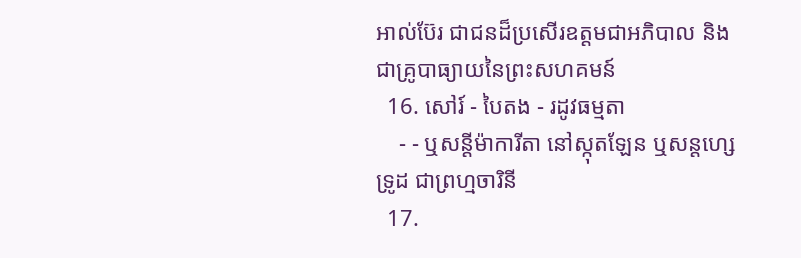អាល់ប៊ែរ ជាជនដ៏ប្រសើរឧត្ដមជាអភិបាល និងជាគ្រូបាធ្យាយនៃព្រះសហគមន៍
  16. សៅរ៍ - បៃតង - រដូវធម្មតា
    - - ឬសន្ដីម៉ាការីតា នៅស្កុតឡែន ឬសន្ដហ្សេទ្រូដ ជាព្រហ្មចារិនី
  17.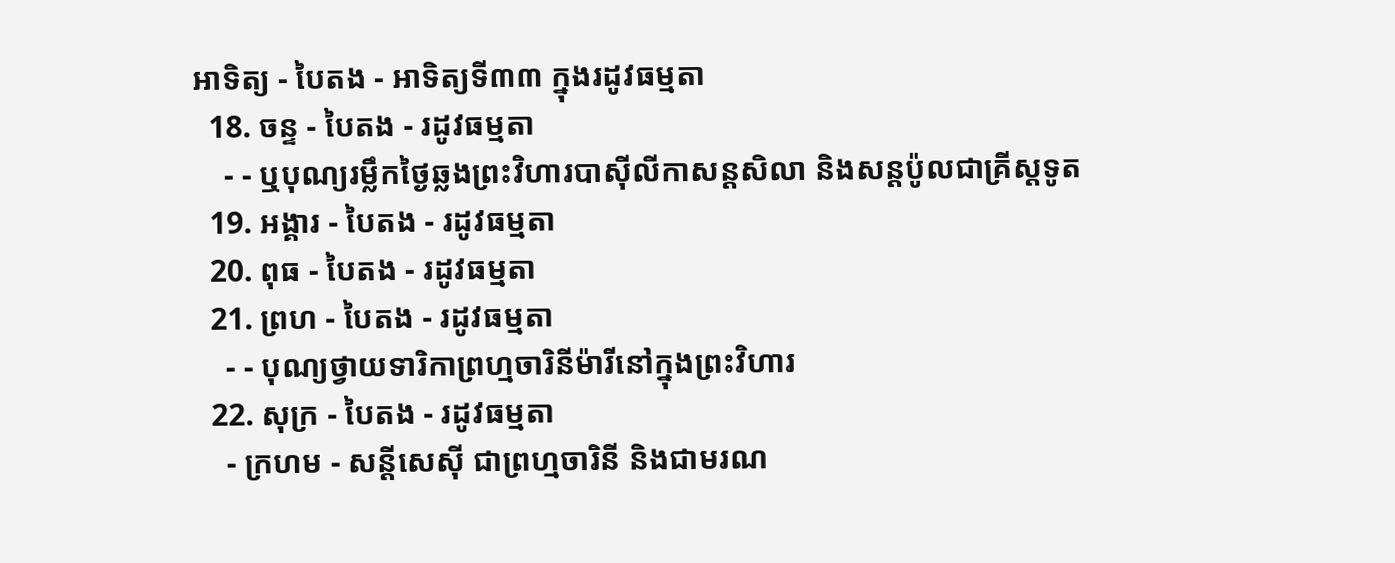អាទិត្យ - បៃតង - អាទិត្យទី៣៣ ក្នុងរដូវធម្មតា
  18. ចន្ទ - បៃតង - រដូវធម្មតា
    - - ឬបុណ្យរម្លឹកថ្ងៃឆ្លងព្រះវិហារបាស៊ីលីកាសន្ដសិលា និងសន្ដប៉ូលជាគ្រីស្ដទូត
  19. អង្គារ - បៃតង - រដូវធម្មតា
  20. ពុធ - បៃតង - រដូវធម្មតា
  21. ព្រហ - បៃតង - រដូវធម្មតា
    - - បុណ្យថ្វាយទារិកាព្រហ្មចារិនីម៉ារីនៅក្នុងព្រះវិហារ
  22. សុក្រ - បៃតង - រដូវធម្មតា
    - ក្រហម - សន្ដីសេស៊ី ជាព្រហ្មចារិនី និងជាមរណ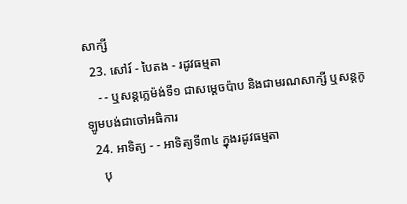សាក្សី
  23. សៅរ៍ - បៃតង - រដូវធម្មតា
    - - ឬសន្ដក្លេម៉ង់ទី១ ជាសម្ដេចប៉ាប និងជាមរណសាក្សី ឬសន្ដកូឡូមបង់ជាចៅអធិការ
  24. អាទិត្យ - - អាទិត្យទី៣៤ ក្នុងរដូវធម្មតា
    បុ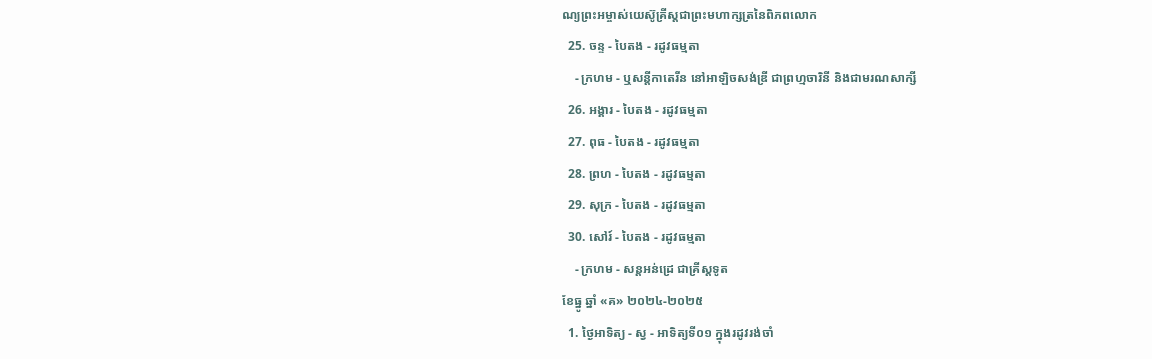ណ្យព្រះអម្ចាស់យេស៊ូគ្រីស្ដជាព្រះមហាក្សត្រនៃពិភពលោក
  25. ចន្ទ - បៃតង - រដូវធម្មតា
    - ក្រហម - ឬសន្ដីកាតេរីន នៅអាឡិចសង់ឌ្រី ជាព្រហ្មចារិនី និងជាមរណសាក្សី
  26. អង្គារ - បៃតង - រដូវធម្មតា
  27. ពុធ - បៃតង - រដូវធម្មតា
  28. ព្រហ - បៃតង - រដូវធម្មតា
  29. សុក្រ - បៃតង - រដូវធម្មតា
  30. សៅរ៍ - បៃតង - រដូវធម្មតា
    - ក្រហម - សន្ដអន់ដ្រេ ជាគ្រីស្ដទូត
ខែធ្នូ ឆ្នាំ «គ» ២០២៤-២០២៥
  1. ថ្ងៃអាទិត្យ - ស្វ - អាទិត្យទី០១ ក្នុងរដូវរង់ចាំ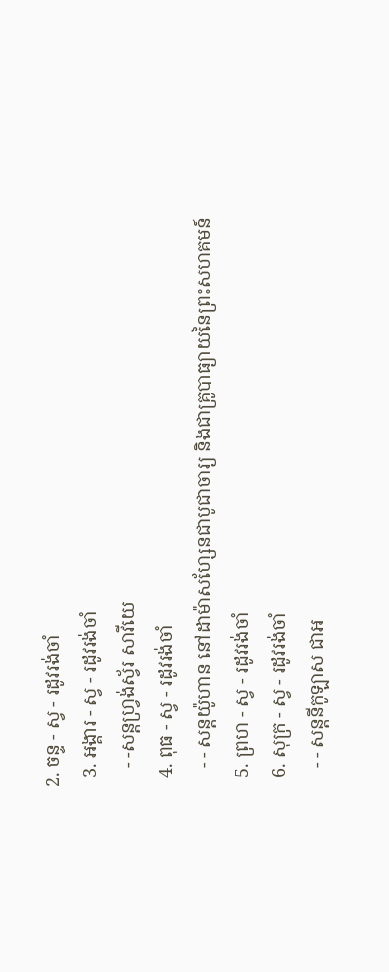2. ចន្ទ - ស្វ - រដូវរង់ចាំ
  3. អង្គារ - ស្វ - រដូវរង់ចាំ
    - -សន្ដហ្វ្រង់ស្វ័រ សាវីយេ
  4. ពុធ - ស្វ - រដូវរង់ចាំ
    - - សន្ដយ៉ូហាន នៅដាម៉ាសហ្សែនជាបូជាចារ្យ និងជាគ្រូបាធ្យាយនៃព្រះសហគមន៍
  5. ព្រហ - ស្វ - រដូវរង់ចាំ
  6. សុក្រ - ស្វ - រដូវរង់ចាំ
    - - សន្ដនីកូឡាស ជាអ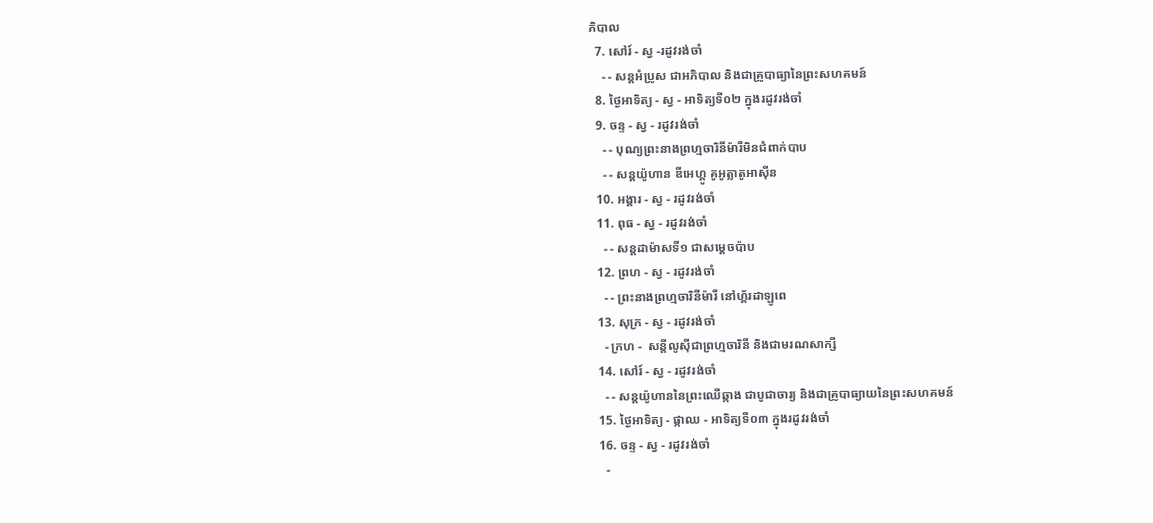ភិបាល
  7. សៅរ៍ - ស្វ -រដូវរង់ចាំ
    - - សន្ដអំប្រូស ជាអភិបាល និងជាគ្រូបាធ្យានៃព្រះសហគមន៍
  8. ថ្ងៃអាទិត្យ - ស្វ - អាទិត្យទី០២ ក្នុងរដូវរង់ចាំ
  9. ចន្ទ - ស្វ - រដូវរង់ចាំ
    - - បុណ្យព្រះនាងព្រហ្មចារិនីម៉ារីមិនជំពាក់បាប
    - - សន្ដយ៉ូហាន ឌីអេហ្គូ គូអូត្លាតូអាស៊ីន
  10. អង្គារ - ស្វ - រដូវរង់ចាំ
  11. ពុធ - ស្វ - រដូវរង់ចាំ
    - - សន្ដដាម៉ាសទី១ ជាសម្ដេចប៉ាប
  12. ព្រហ - ស្វ - រដូវរង់ចាំ
    - - ព្រះនាងព្រហ្មចារិនីម៉ារី នៅហ្គ័រដាឡូពេ
  13. សុក្រ - ស្វ - រដូវរង់ចាំ
    - ក្រហ -  សន្ដីលូស៊ីជាព្រហ្មចារិនី និងជាមរណសាក្សី
  14. សៅរ៍ - ស្វ - រដូវរង់ចាំ
    - - សន្ដយ៉ូហាននៃព្រះឈើឆ្កាង ជាបូជាចារ្យ និងជាគ្រូបាធ្យាយនៃព្រះសហគមន៍
  15. ថ្ងៃអាទិត្យ - ផ្កាឈ - អាទិត្យទី០៣ ក្នុងរដូវរង់ចាំ
  16. ចន្ទ - ស្វ - រដូវរង់ចាំ
    -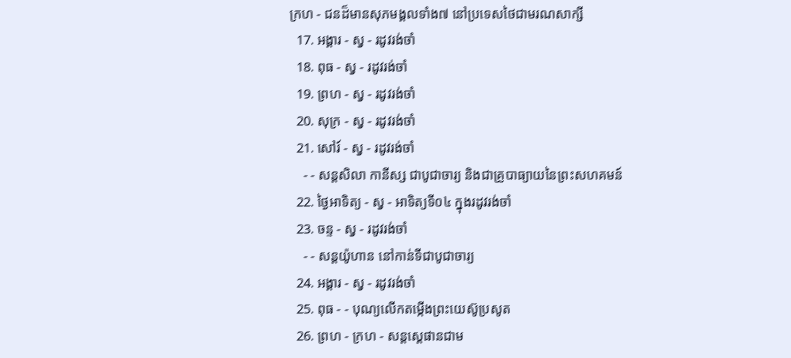ក្រហ - ជនដ៏មានសុភមង្គលទាំង៧ នៅប្រទេសថៃជាមរណសាក្សី
  17. អង្គារ - ស្វ - រដូវរង់ចាំ
  18. ពុធ - ស្វ - រដូវរង់ចាំ
  19. ព្រហ - ស្វ - រដូវរង់ចាំ
  20. សុក្រ - ស្វ - រដូវរង់ចាំ
  21. សៅរ៍ - ស្វ - រដូវរង់ចាំ
    - - សន្ដសិលា កានីស្ស ជាបូជាចារ្យ និងជាគ្រូបាធ្យាយនៃព្រះសហគមន៍
  22. ថ្ងៃអាទិត្យ - ស្វ - អាទិត្យទី០៤ ក្នុងរដូវរង់ចាំ
  23. ចន្ទ - ស្វ - រដូវរង់ចាំ
    - - សន្ដយ៉ូហាន នៅកាន់ទីជាបូជាចារ្យ
  24. អង្គារ - ស្វ - រដូវរង់ចាំ
  25. ពុធ - - បុណ្យលើកតម្កើងព្រះយេស៊ូប្រសូត
  26. ព្រហ - ក្រហ - សន្តស្តេផានជាម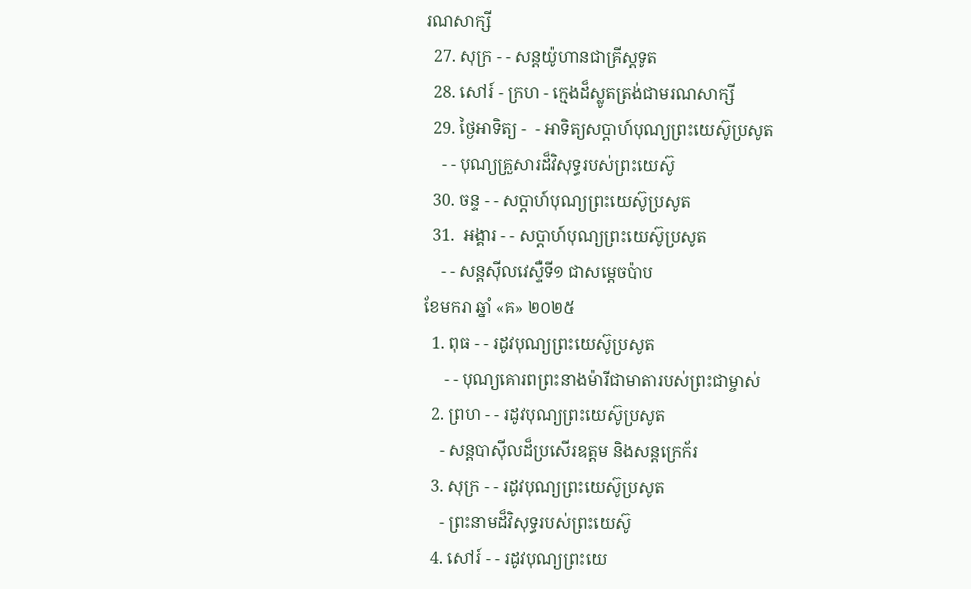រណសាក្សី
  27. សុក្រ - - សន្តយ៉ូហានជាគ្រីស្តទូត
  28. សៅរ៍ - ក្រហ - ក្មេងដ៏ស្លូតត្រង់ជាមរណសាក្សី
  29. ថ្ងៃអាទិត្យ -  - អាទិត្យសប្ដាហ៍បុណ្យព្រះយេស៊ូប្រសូត
    - - បុណ្យគ្រួសារដ៏វិសុទ្ធរបស់ព្រះយេស៊ូ
  30. ចន្ទ - - សប្ដាហ៍បុណ្យព្រះយេស៊ូប្រសូត
  31.  អង្គារ - - សប្ដាហ៍បុណ្យព្រះយេស៊ូប្រសូត
    - - សន្ដស៊ីលវេស្ទឺទី១ ជាសម្ដេចប៉ាប
ខែមករា ឆ្នាំ «គ» ២០២៥
  1. ពុធ - - រដូវបុណ្យព្រះយេស៊ូប្រសូត
     - - បុណ្យគោរពព្រះនាងម៉ារីជាមាតារបស់ព្រះជាម្ចាស់
  2. ព្រហ - - រដូវបុណ្យព្រះយេស៊ូប្រសូត
    - សន្ដបាស៊ីលដ៏ប្រសើរឧត្ដម និងសន្ដក្រេក័រ
  3. សុក្រ - - រដូវបុណ្យព្រះយេស៊ូប្រសូត
    - ព្រះនាមដ៏វិសុទ្ធរបស់ព្រះយេស៊ូ
  4. សៅរ៍ - - រដូវបុណ្យព្រះយេ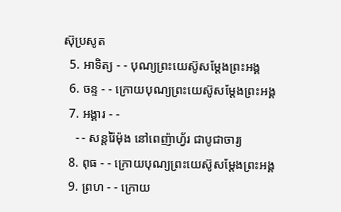ស៊ុប្រសូត
  5. អាទិត្យ - - បុណ្យព្រះយេស៊ូសម្ដែងព្រះអង្គ
  6. ចន្ទ - - ក្រោយបុណ្យព្រះយេស៊ូសម្ដែងព្រះអង្គ
  7. អង្គារ - -
    - - សន្ដរ៉ៃម៉ុង នៅពេញ៉ាហ្វ័រ ជាបូជាចារ្យ
  8. ពុធ - - ក្រោយបុណ្យព្រះយេស៊ូសម្ដែងព្រះអង្គ
  9. ព្រហ - - ក្រោយ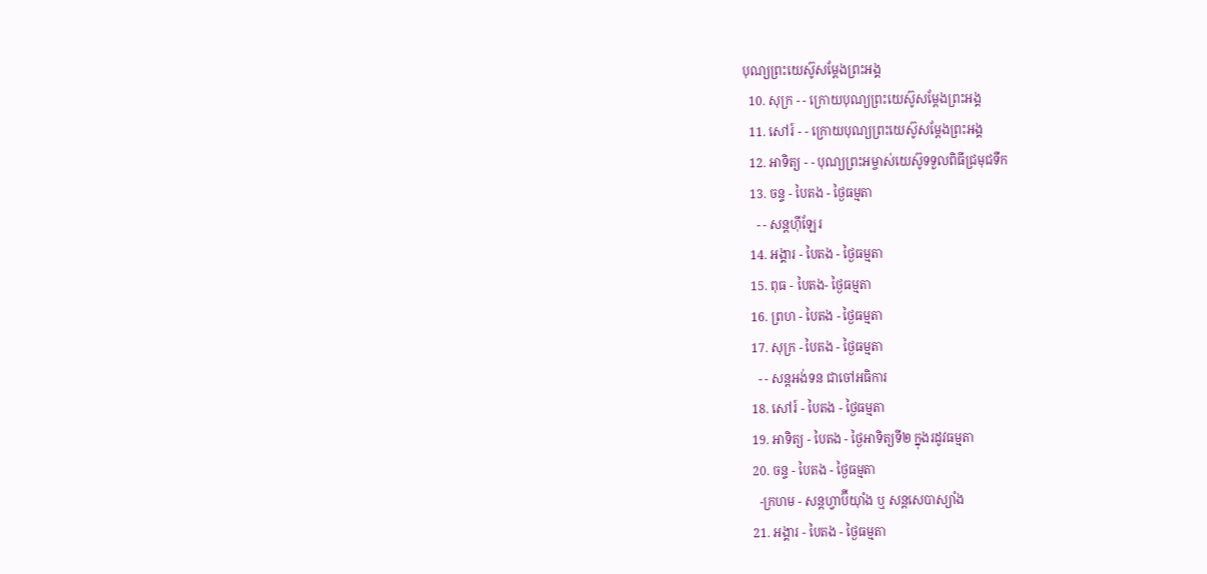បុណ្យព្រះយេស៊ូសម្ដែងព្រះអង្គ
  10. សុក្រ - - ក្រោយបុណ្យព្រះយេស៊ូសម្ដែងព្រះអង្គ
  11. សៅរ៍ - - ក្រោយបុណ្យព្រះយេស៊ូសម្ដែងព្រះអង្គ
  12. អាទិត្យ - - បុណ្យព្រះអម្ចាស់យេស៊ូទទួលពិធីជ្រមុជទឹក
  13. ចន្ទ - បៃតង - ថ្ងៃធម្មតា
    - - សន្ដហ៊ីឡែរ
  14. អង្គារ - បៃតង - ថ្ងៃធម្មតា
  15. ពុធ - បៃតង- ថ្ងៃធម្មតា
  16. ព្រហ - បៃតង - ថ្ងៃធម្មតា
  17. សុក្រ - បៃតង - ថ្ងៃធម្មតា
    - - សន្ដអង់ទន ជាចៅអធិការ
  18. សៅរ៍ - បៃតង - ថ្ងៃធម្មតា
  19. អាទិត្យ - បៃតង - ថ្ងៃអាទិត្យទី២ ក្នុងរដូវធម្មតា
  20. ចន្ទ - បៃតង - ថ្ងៃធម្មតា
    -ក្រហម - សន្ដហ្វាប៊ីយ៉ាំង ឬ សន្ដសេបាស្យាំង
  21. អង្គារ - បៃតង - ថ្ងៃធម្មតា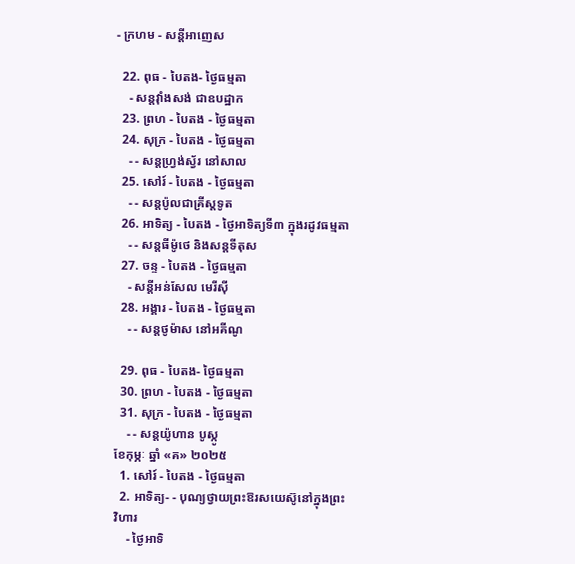- ក្រហម - សន្ដីអាញេស

  22. ពុធ - បៃតង- ថ្ងៃធម្មតា
    - សន្ដវ៉ាំងសង់ ជាឧបដ្ឋាក
  23. ព្រហ - បៃតង - ថ្ងៃធម្មតា
  24. សុក្រ - បៃតង - ថ្ងៃធម្មតា
    - - សន្ដហ្វ្រង់ស្វ័រ នៅសាល
  25. សៅរ៍ - បៃតង - ថ្ងៃធម្មតា
    - - សន្ដប៉ូលជាគ្រីស្ដទូត
  26. អាទិត្យ - បៃតង - ថ្ងៃអាទិត្យទី៣ ក្នុងរដូវធម្មតា
    - - សន្ដធីម៉ូថេ និងសន្ដទីតុស
  27. ចន្ទ - បៃតង - ថ្ងៃធម្មតា
    - សន្ដីអន់សែល មេរីស៊ី
  28. អង្គារ - បៃតង - ថ្ងៃធម្មតា
    - - សន្ដថូម៉ាស នៅអគីណូ

  29. ពុធ - បៃតង- ថ្ងៃធម្មតា
  30. ព្រហ - បៃតង - ថ្ងៃធម្មតា
  31. សុក្រ - បៃតង - ថ្ងៃធម្មតា
    - - សន្ដយ៉ូហាន បូស្កូ
ខែកុម្ភៈ ឆ្នាំ «គ» ២០២៥
  1. សៅរ៍ - បៃតង - ថ្ងៃធម្មតា
  2. អាទិត្យ- - បុណ្យថ្វាយព្រះឱរសយេស៊ូនៅក្នុងព្រះវិហារ
    - ថ្ងៃអាទិ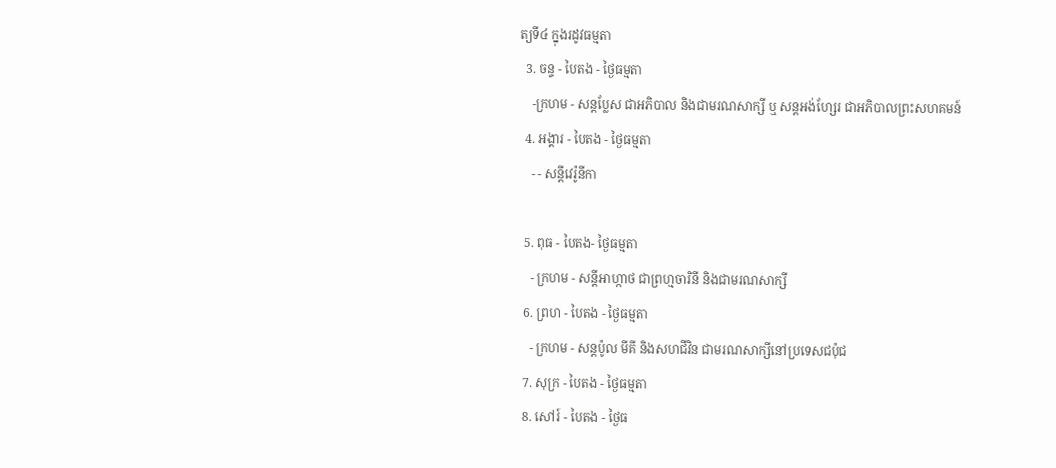ត្យទី៤ ក្នុងរដូវធម្មតា
  3. ចន្ទ - បៃតង - ថ្ងៃធម្មតា
    -ក្រហម - សន្ដប្លែស ជាអភិបាល និងជាមរណសាក្សី ឬ សន្ដអង់ហ្សែរ ជាអភិបាលព្រះសហគមន៍
  4. អង្គារ - បៃតង - ថ្ងៃធម្មតា
    - - សន្ដីវេរ៉ូនីកា

  5. ពុធ - បៃតង- ថ្ងៃធម្មតា
    - ក្រហម - សន្ដីអាហ្កាថ ជាព្រហ្មចារិនី និងជាមរណសាក្សី
  6. ព្រហ - បៃតង - ថ្ងៃធម្មតា
    - ក្រហម - សន្ដប៉ូល មីគី និងសហជីវិន ជាមរណសាក្សីនៅប្រទេសជប៉ុជ
  7. សុក្រ - បៃតង - ថ្ងៃធម្មតា
  8. សៅរ៍ - បៃតង - ថ្ងៃធ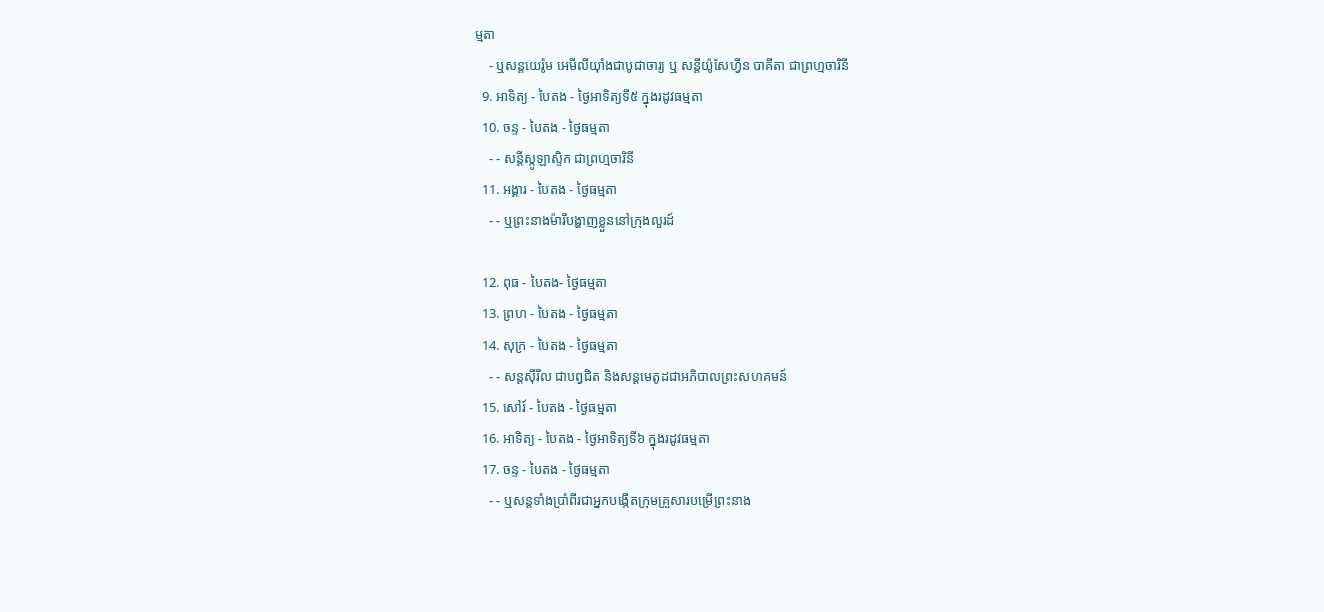ម្មតា
    - ឬសន្ដយេរ៉ូម អេមីលីយ៉ាំងជាបូជាចារ្យ ឬ សន្ដីយ៉ូសែហ្វីន បាគីតា ជាព្រហ្មចារិនី
  9. អាទិត្យ - បៃតង - ថ្ងៃអាទិត្យទី៥ ក្នុងរដូវធម្មតា
  10. ចន្ទ - បៃតង - ថ្ងៃធម្មតា
    - - សន្ដីស្កូឡាស្ទិក ជាព្រហ្មចារិនី
  11. អង្គារ - បៃតង - ថ្ងៃធម្មតា
    - - ឬព្រះនាងម៉ារីបង្ហាញខ្លួននៅក្រុងលួរដ៍

  12. ពុធ - បៃតង- ថ្ងៃធម្មតា
  13. ព្រហ - បៃតង - ថ្ងៃធម្មតា
  14. សុក្រ - បៃតង - ថ្ងៃធម្មតា
    - - សន្ដស៊ីរីល ជាបព្វជិត និងសន្ដមេតូដជាអភិបាលព្រះសហគមន៍
  15. សៅរ៍ - បៃតង - ថ្ងៃធម្មតា
  16. អាទិត្យ - បៃតង - ថ្ងៃអាទិត្យទី៦ ក្នុងរដូវធម្មតា
  17. ចន្ទ - បៃតង - ថ្ងៃធម្មតា
    - - ឬសន្ដទាំងប្រាំពីរជាអ្នកបង្កើតក្រុមគ្រួសារបម្រើព្រះនាង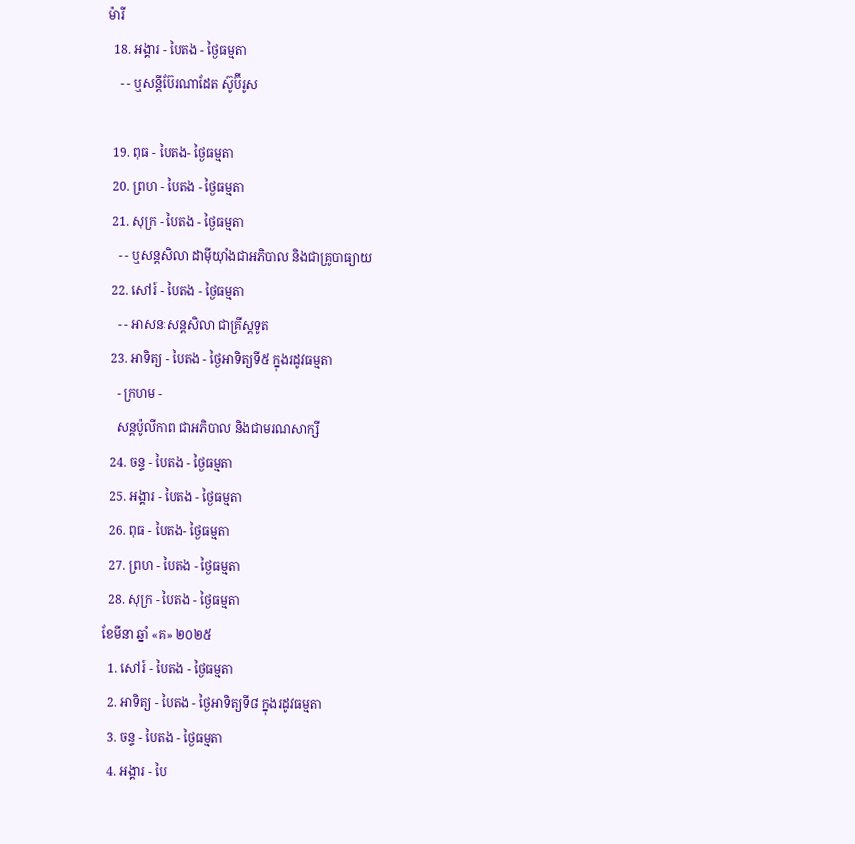ម៉ារី
  18. អង្គារ - បៃតង - ថ្ងៃធម្មតា
    - - ឬសន្ដីប៊ែរណាដែត ស៊ូប៊ីរូស

  19. ពុធ - បៃតង- ថ្ងៃធម្មតា
  20. ព្រហ - បៃតង - ថ្ងៃធម្មតា
  21. សុក្រ - បៃតង - ថ្ងៃធម្មតា
    - - ឬសន្ដសិលា ដាម៉ីយ៉ាំងជាអភិបាល និងជាគ្រូបាធ្យាយ
  22. សៅរ៍ - បៃតង - ថ្ងៃធម្មតា
    - - អាសនៈសន្ដសិលា ជាគ្រីស្ដទូត
  23. អាទិត្យ - បៃតង - ថ្ងៃអាទិត្យទី៥ ក្នុងរដូវធម្មតា
    - ក្រហម -
    សន្ដប៉ូលីកាព ជាអភិបាល និងជាមរណសាក្សី
  24. ចន្ទ - បៃតង - ថ្ងៃធម្មតា
  25. អង្គារ - បៃតង - ថ្ងៃធម្មតា
  26. ពុធ - បៃតង- ថ្ងៃធម្មតា
  27. ព្រហ - បៃតង - ថ្ងៃធម្មតា
  28. សុក្រ - បៃតង - ថ្ងៃធម្មតា
ខែមីនា ឆ្នាំ «គ» ២០២៥
  1. សៅរ៍ - បៃតង - ថ្ងៃធម្មតា
  2. អាទិត្យ - បៃតង - ថ្ងៃអាទិត្យទី៨ ក្នុងរដូវធម្មតា
  3. ចន្ទ - បៃតង - ថ្ងៃធម្មតា
  4. អង្គារ - បៃ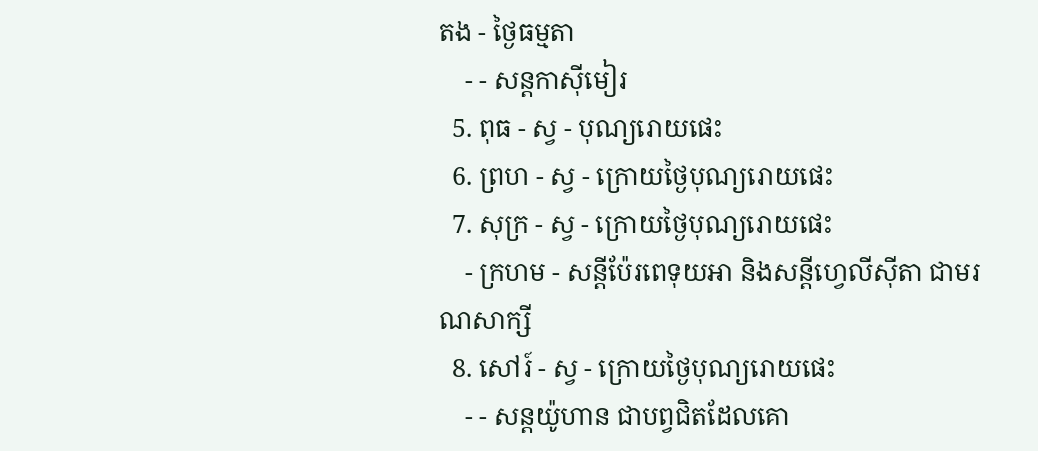តង - ថ្ងៃធម្មតា
    - - សន្ដកាស៊ីមៀរ
  5. ពុធ - ស្វ - បុណ្យរោយផេះ
  6. ព្រហ - ស្វ - ក្រោយថ្ងៃបុណ្យរោយផេះ
  7. សុក្រ - ស្វ - ក្រោយថ្ងៃបុណ្យរោយផេះ
    - ក្រហម - សន្ដីប៉ែរពេទុយអា និងសន្ដីហ្វេលីស៊ីតា ជាមរណសាក្សី
  8. សៅរ៍ - ស្វ - ក្រោយថ្ងៃបុណ្យរោយផេះ
    - - សន្ដយ៉ូហាន ជាបព្វជិតដែលគោ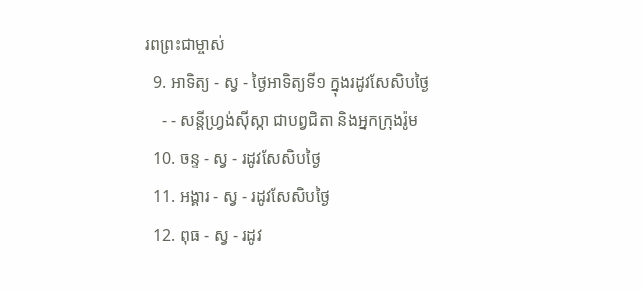រពព្រះជាម្ចាស់
  9. អាទិត្យ - ស្វ - ថ្ងៃអាទិត្យទី១ ក្នុងរដូវសែសិបថ្ងៃ
    - - សន្ដីហ្វ្រង់ស៊ីស្កា ជាបព្វជិតា និងអ្នកក្រុងរ៉ូម
  10. ចន្ទ - ស្វ - រដូវសែសិបថ្ងៃ
  11. អង្គារ - ស្វ - រដូវសែសិបថ្ងៃ
  12. ពុធ - ស្វ - រដូវ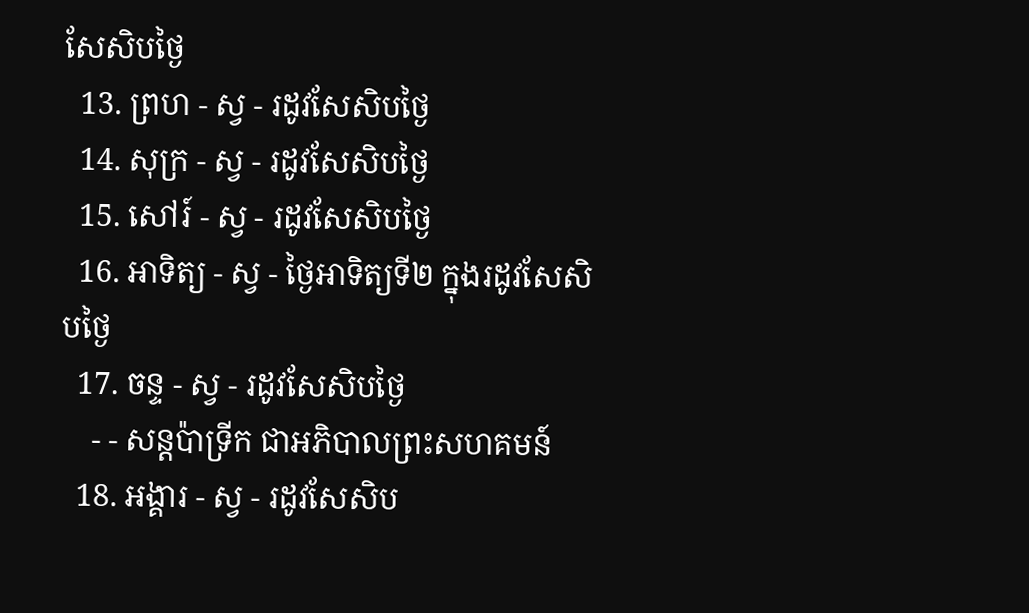សែសិបថ្ងៃ
  13. ព្រហ - ស្វ - រដូវសែសិបថ្ងៃ
  14. សុក្រ - ស្វ - រដូវសែសិបថ្ងៃ
  15. សៅរ៍ - ស្វ - រដូវសែសិបថ្ងៃ
  16. អាទិត្យ - ស្វ - ថ្ងៃអាទិត្យទី២ ក្នុងរដូវសែសិបថ្ងៃ
  17. ចន្ទ - ស្វ - រដូវសែសិបថ្ងៃ
    - - សន្ដប៉ាទ្រីក ជាអភិបាលព្រះសហគមន៍
  18. អង្គារ - ស្វ - រដូវសែសិប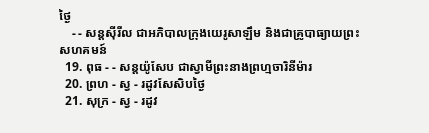ថ្ងៃ
    - - សន្ដស៊ីរីល ជាអភិបាលក្រុងយេរូសាឡឹម និងជាគ្រូបាធ្យាយព្រះសហគមន៍
  19. ពុធ - - សន្ដយ៉ូសែប ជាស្វាមីព្រះនាងព្រហ្មចារិនីម៉ារ
  20. ព្រហ - ស្វ - រដូវសែសិបថ្ងៃ
  21. សុក្រ - ស្វ - រដូវ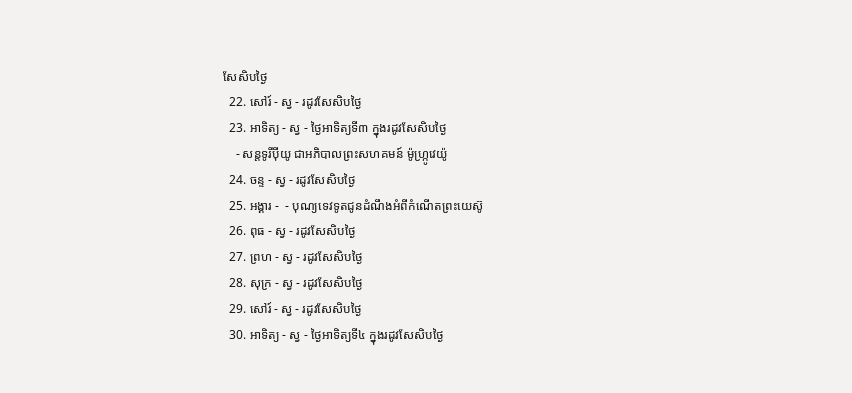សែសិបថ្ងៃ
  22. សៅរ៍ - ស្វ - រដូវសែសិបថ្ងៃ
  23. អាទិត្យ - ស្វ - ថ្ងៃអាទិត្យទី៣ ក្នុងរដូវសែសិបថ្ងៃ
    - សន្ដទូរីប៉ីយូ ជាអភិបាលព្រះសហគមន៍ ម៉ូហ្ក្រូវេយ៉ូ
  24. ចន្ទ - ស្វ - រដូវសែសិបថ្ងៃ
  25. អង្គារ -  - បុណ្យទេវទូតជូនដំណឹងអំពីកំណើតព្រះយេស៊ូ
  26. ពុធ - ស្វ - រដូវសែសិបថ្ងៃ
  27. ព្រហ - ស្វ - រដូវសែសិបថ្ងៃ
  28. សុក្រ - ស្វ - រដូវសែសិបថ្ងៃ
  29. សៅរ៍ - ស្វ - រដូវសែសិបថ្ងៃ
  30. អាទិត្យ - ស្វ - ថ្ងៃអាទិត្យទី៤ ក្នុងរដូវសែសិបថ្ងៃ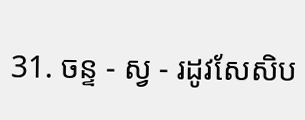31. ចន្ទ - ស្វ - រដូវសែសិប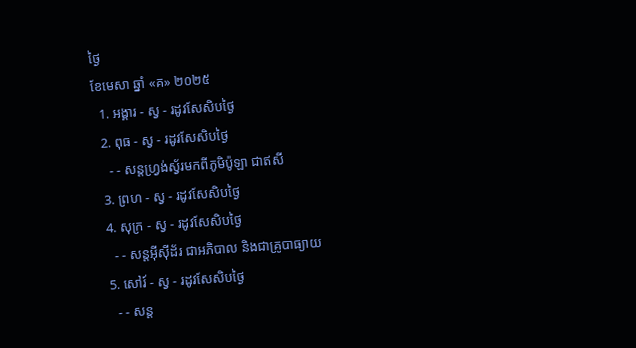ថ្ងៃ
ខែមេសា ឆ្នាំ «គ» ២០២៥
  1. អង្គារ - ស្វ - រដូវសែសិបថ្ងៃ
  2. ពុធ - ស្វ - រដូវសែសិបថ្ងៃ
    - - សន្ដហ្វ្រង់ស្វ័រមកពីភូមិប៉ូឡា ជាឥសី
  3. ព្រហ - ស្វ - រដូវសែសិបថ្ងៃ
  4. សុក្រ - ស្វ - រដូវសែសិបថ្ងៃ
    - - សន្ដអ៊ីស៊ីដ័រ ជាអភិបាល និងជាគ្រូបាធ្យាយ
  5. សៅរ៍ - ស្វ - រដូវសែសិបថ្ងៃ
    - - សន្ដ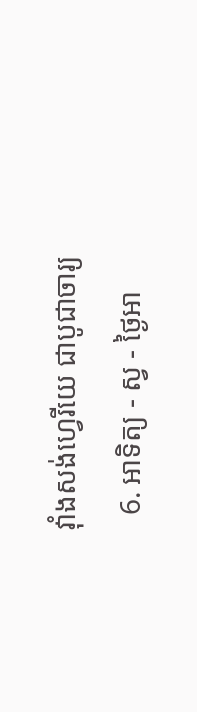វ៉ាំងសង់ហ្វេរីយេ ជាបូជាចារ្យ
  6. អាទិត្យ - ស្វ - ថ្ងៃអា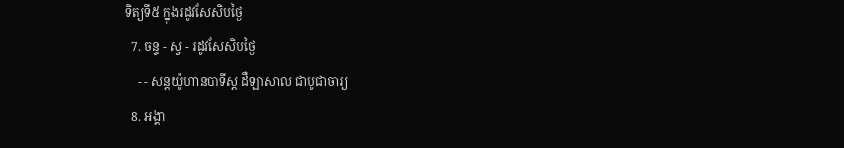ទិត្យទី៥ ក្នុងរដូវសែសិបថ្ងៃ
  7. ចន្ទ - ស្វ - រដូវសែសិបថ្ងៃ
    - - សន្ដយ៉ូហានបាទីស្ដ ដឺឡាសាល ជាបូជាចារ្យ
  8. អង្គា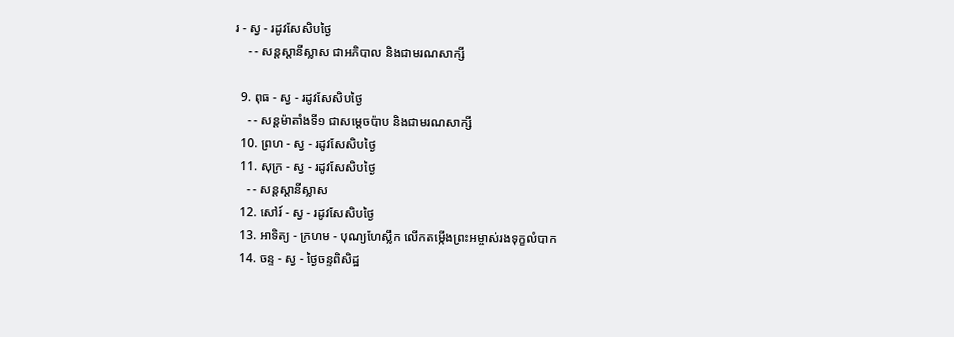រ - ស្វ - រដូវសែសិបថ្ងៃ
    - - សន្ដស្ដានីស្លាស ជាអភិបាល និងជាមរណសាក្សី

  9. ពុធ - ស្វ - រដូវសែសិបថ្ងៃ
    - - សន្ដម៉ាតាំងទី១ ជាសម្ដេចប៉ាប និងជាមរណសាក្សី
  10. ព្រហ - ស្វ - រដូវសែសិបថ្ងៃ
  11. សុក្រ - ស្វ - រដូវសែសិបថ្ងៃ
    - - សន្ដស្ដានីស្លាស
  12. សៅរ៍ - ស្វ - រដូវសែសិបថ្ងៃ
  13. អាទិត្យ - ក្រហម - បុណ្យហែស្លឹក លើកតម្កើងព្រះអម្ចាស់រងទុក្ខលំបាក
  14. ចន្ទ - ស្វ - ថ្ងៃចន្ទពិសិដ្ឋ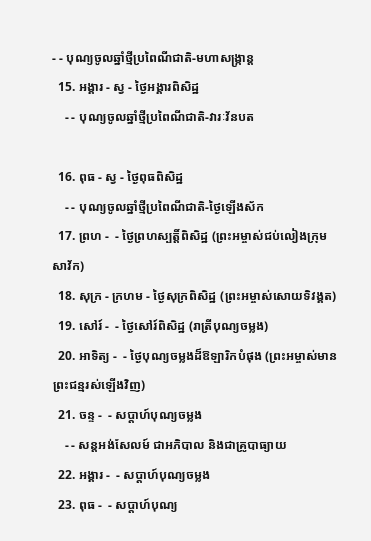- - បុណ្យចូលឆ្នាំថ្មីប្រពៃណីជាតិ-មហាសង្រ្កាន្ដ
  15. អង្គារ - ស្វ - ថ្ងៃអង្គារពិសិដ្ឋ
    - - បុណ្យចូលឆ្នាំថ្មីប្រពៃណីជាតិ-វារៈវ័នបត

  16. ពុធ - ស្វ - ថ្ងៃពុធពិសិដ្ឋ
    - - បុណ្យចូលឆ្នាំថ្មីប្រពៃណីជាតិ-ថ្ងៃឡើងស័ក
  17. ព្រហ -  - ថ្ងៃព្រហស្បត្ដិ៍ពិសិដ្ឋ (ព្រះអម្ចាស់ជប់លៀងក្រុមសាវ័ក)
  18. សុក្រ - ក្រហម - ថ្ងៃសុក្រពិសិដ្ឋ (ព្រះអម្ចាស់សោយទិវង្គត)
  19. សៅរ៍ -  - ថ្ងៃសៅរ៍ពិសិដ្ឋ (រាត្រីបុណ្យចម្លង)
  20. អាទិត្យ -  - ថ្ងៃបុណ្យចម្លងដ៏ឱឡារិកបំផុង (ព្រះអម្ចាស់មានព្រះជន្មរស់ឡើងវិញ)
  21. ចន្ទ -  - សប្ដាហ៍បុណ្យចម្លង
    - - សន្ដអង់សែលម៍ ជាអភិបាល និងជាគ្រូបាធ្យាយ
  22. អង្គារ -  - សប្ដាហ៍បុណ្យចម្លង
  23. ពុធ -  - សប្ដាហ៍បុណ្យ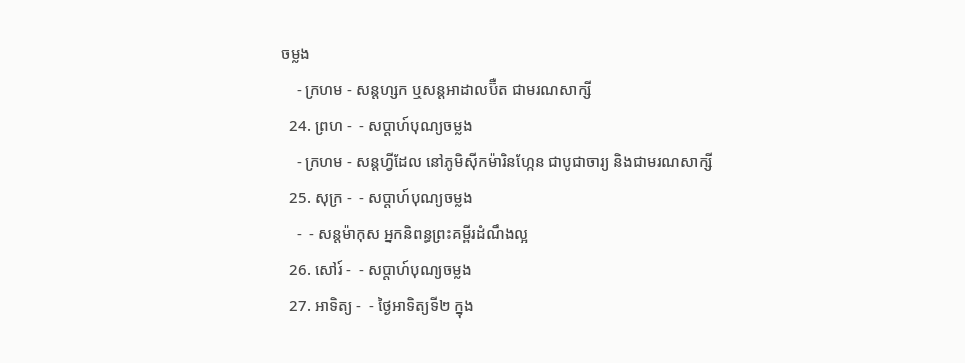ចម្លង
    - ក្រហម - សន្ដហ្សក ឬសន្ដអាដាលប៊ឺត ជាមរណសាក្សី
  24. ព្រហ -  - សប្ដាហ៍បុណ្យចម្លង
    - ក្រហម - សន្ដហ្វីដែល នៅភូមិស៊ីកម៉ារិនហ្កែន ជាបូជាចារ្យ និងជាមរណសាក្សី
  25. សុក្រ -  - សប្ដាហ៍បុណ្យចម្លង
    -  - សន្ដម៉ាកុស អ្នកនិពន្ធព្រះគម្ពីរដំណឹងល្អ
  26. សៅរ៍ -  - សប្ដាហ៍បុណ្យចម្លង
  27. អាទិត្យ -  - ថ្ងៃអាទិត្យទី២ ក្នុង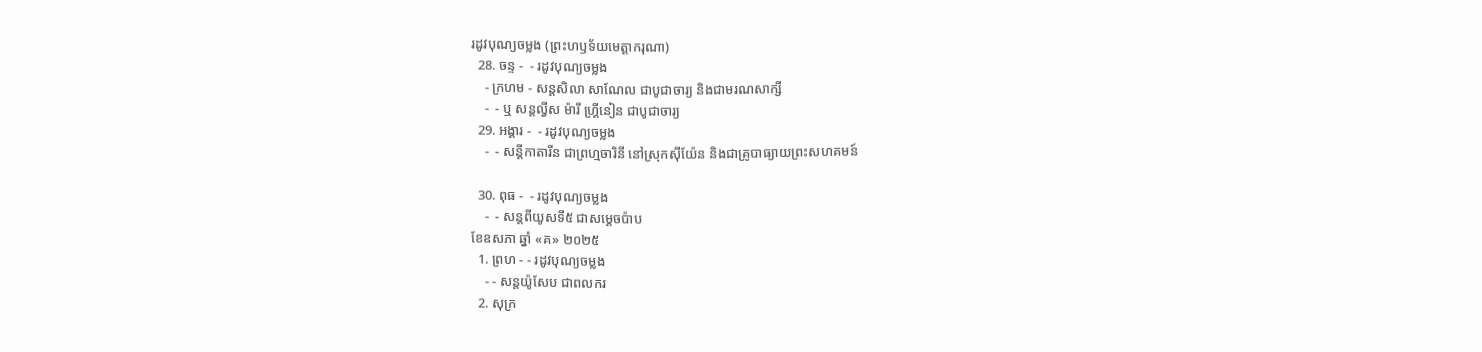រដូវបុណ្យចម្លង (ព្រះហឫទ័យមេត្ដាករុណា)
  28. ចន្ទ -  - រដូវបុណ្យចម្លង
    - ក្រហម - សន្ដសិលា សាណែល ជាបូជាចារ្យ និងជាមរណសាក្សី
    -  - ឬ សន្ដល្វីស ម៉ារី ហ្គ្រីនៀន ជាបូជាចារ្យ
  29. អង្គារ -  - រដូវបុណ្យចម្លង
    -  - សន្ដីកាតារីន ជាព្រហ្មចារិនី នៅស្រុកស៊ីយ៉ែន និងជាគ្រូបាធ្យាយព្រះសហគមន៍

  30. ពុធ -  - រដូវបុណ្យចម្លង
    -  - សន្ដពីយូសទី៥ ជាសម្ដេចប៉ាប
ខែឧសភា ឆ្នាំ «គ» ២០២៥
  1. ព្រហ - - រដូវបុណ្យចម្លង
    - - សន្ដយ៉ូសែប ជាពលករ
  2. សុក្រ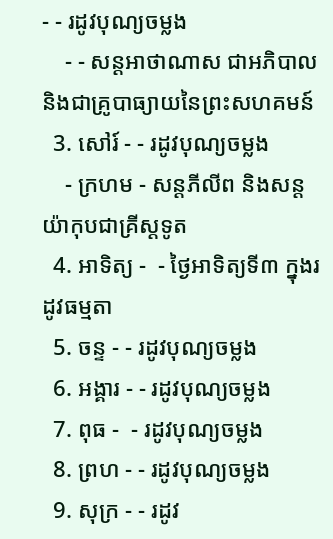- - រដូវបុណ្យចម្លង
    - - សន្ដអាថាណាស ជាអភិបាល និងជាគ្រូបាធ្យាយនៃព្រះសហគមន៍
  3. សៅរ៍ - - រដូវបុណ្យចម្លង
    - ក្រហម - សន្ដភីលីព និងសន្ដយ៉ាកុបជាគ្រីស្ដទូត
  4. អាទិត្យ -  - ថ្ងៃអាទិត្យទី៣ ក្នុងរដូវធម្មតា
  5. ចន្ទ - - រដូវបុណ្យចម្លង
  6. អង្គារ - - រដូវបុណ្យចម្លង
  7. ពុធ -  - រដូវបុណ្យចម្លង
  8. ព្រហ - - រដូវបុណ្យចម្លង
  9. សុក្រ - - រដូវ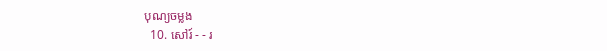បុណ្យចម្លង
  10. សៅរ៍ - - រ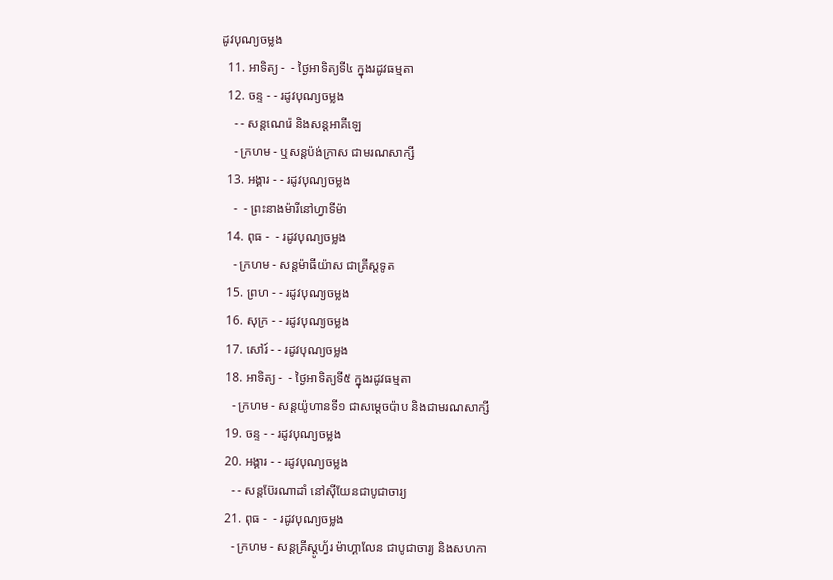ដូវបុណ្យចម្លង
  11. អាទិត្យ -  - ថ្ងៃអាទិត្យទី៤ ក្នុងរដូវធម្មតា
  12. ចន្ទ - - រដូវបុណ្យចម្លង
    - - សន្ដណេរ៉េ និងសន្ដអាគីឡេ
    - ក្រហម - ឬសន្ដប៉ង់ក្រាស ជាមរណសាក្សី
  13. អង្គារ - - រដូវបុណ្យចម្លង
    -  - ព្រះនាងម៉ារីនៅហ្វាទីម៉ា
  14. ពុធ -  - រដូវបុណ្យចម្លង
    - ក្រហម - សន្ដម៉ាធីយ៉ាស ជាគ្រីស្ដទូត
  15. ព្រហ - - រដូវបុណ្យចម្លង
  16. សុក្រ - - រដូវបុណ្យចម្លង
  17. សៅរ៍ - - រដូវបុណ្យចម្លង
  18. អាទិត្យ -  - ថ្ងៃអាទិត្យទី៥ ក្នុងរដូវធម្មតា
    - ក្រហម - សន្ដយ៉ូហានទី១ ជាសម្ដេចប៉ាប និងជាមរណសាក្សី
  19. ចន្ទ - - រដូវបុណ្យចម្លង
  20. អង្គារ - - រដូវបុណ្យចម្លង
    - - សន្ដប៊ែរណាដាំ នៅស៊ីយែនជាបូជាចារ្យ
  21. ពុធ -  - រដូវបុណ្យចម្លង
    - ក្រហម - សន្ដគ្រីស្ដូហ្វ័រ ម៉ាហ្គាលែន ជាបូជាចារ្យ និងសហកា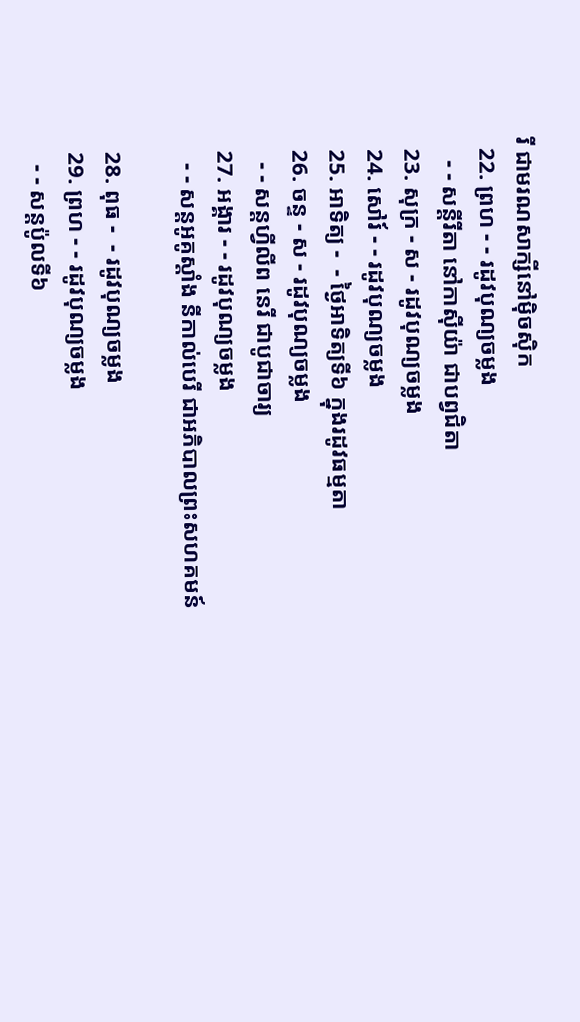រី ជាមរណសាក្សីនៅម៉ិចស៊ិក
  22. ព្រហ - - រដូវបុណ្យចម្លង
    - - សន្ដីរីតា នៅកាស៊ីយ៉ា ជាបព្វជិតា
  23. សុក្រ - ស - រដូវបុណ្យចម្លង
  24. សៅរ៍ - - រដូវបុណ្យចម្លង
  25. អាទិត្យ -  - ថ្ងៃអាទិត្យទី៦ ក្នុងរដូវធម្មតា
  26. ចន្ទ - ស - រដូវបុណ្យចម្លង
    - - សន្ដហ្វីលីព នេរី ជាបូជាចារ្យ
  27. អង្គារ - - រដូវបុណ្យចម្លង
    - - សន្ដអូគូស្ដាំង នីកាល់បេរី ជាអភិបាលព្រះសហគមន៍

  28. ពុធ -  - រដូវបុណ្យចម្លង
  29. ព្រហ - - រដូវបុណ្យចម្លង
    - - សន្ដប៉ូលទី៦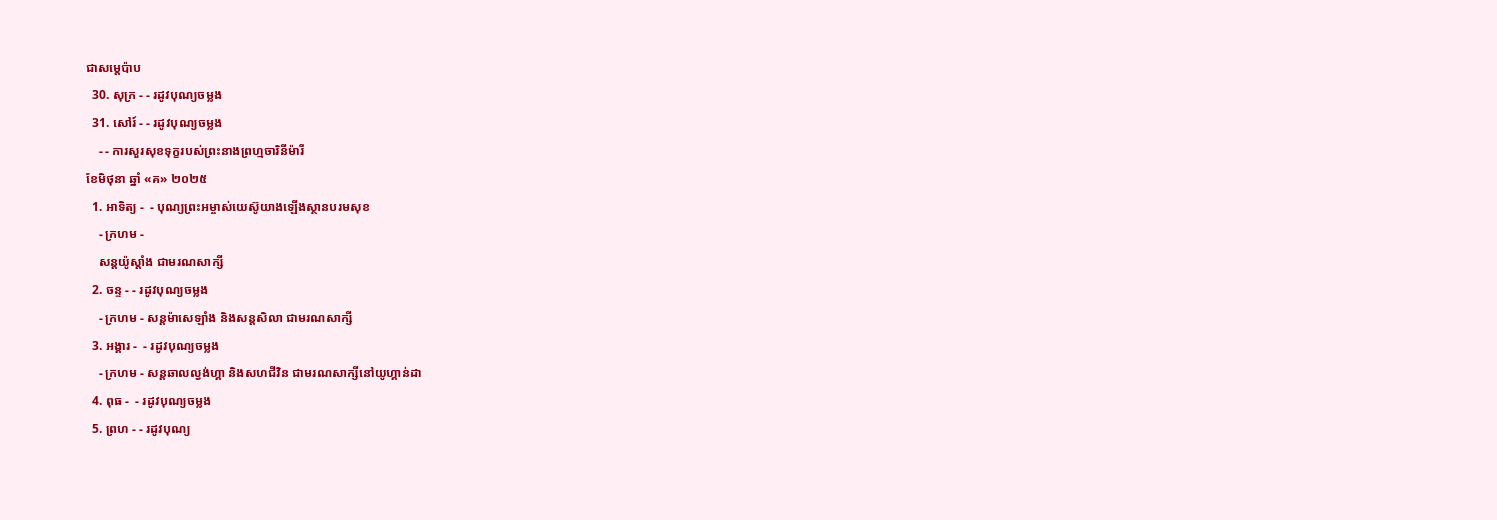ជាសម្ដេប៉ាប
  30. សុក្រ - - រដូវបុណ្យចម្លង
  31. សៅរ៍ - - រដូវបុណ្យចម្លង
    - - ការសួរសុខទុក្ខរបស់ព្រះនាងព្រហ្មចារិនីម៉ារី
ខែមិថុនា ឆ្នាំ «គ» ២០២៥
  1. អាទិត្យ -  - បុណ្យព្រះអម្ចាស់យេស៊ូយាងឡើងស្ថានបរមសុខ
    - ក្រហម -
    សន្ដយ៉ូស្ដាំង ជាមរណសាក្សី
  2. ចន្ទ - - រដូវបុណ្យចម្លង
    - ក្រហម - សន្ដម៉ាសេឡាំង និងសន្ដសិលា ជាមរណសាក្សី
  3. អង្គារ -  - រដូវបុណ្យចម្លង
    - ក្រហម - សន្ដឆាលល្វង់ហ្គា និងសហជីវិន ជាមរណសាក្សីនៅយូហ្គាន់ដា
  4. ពុធ -  - រដូវបុណ្យចម្លង
  5. ព្រហ - - រដូវបុណ្យ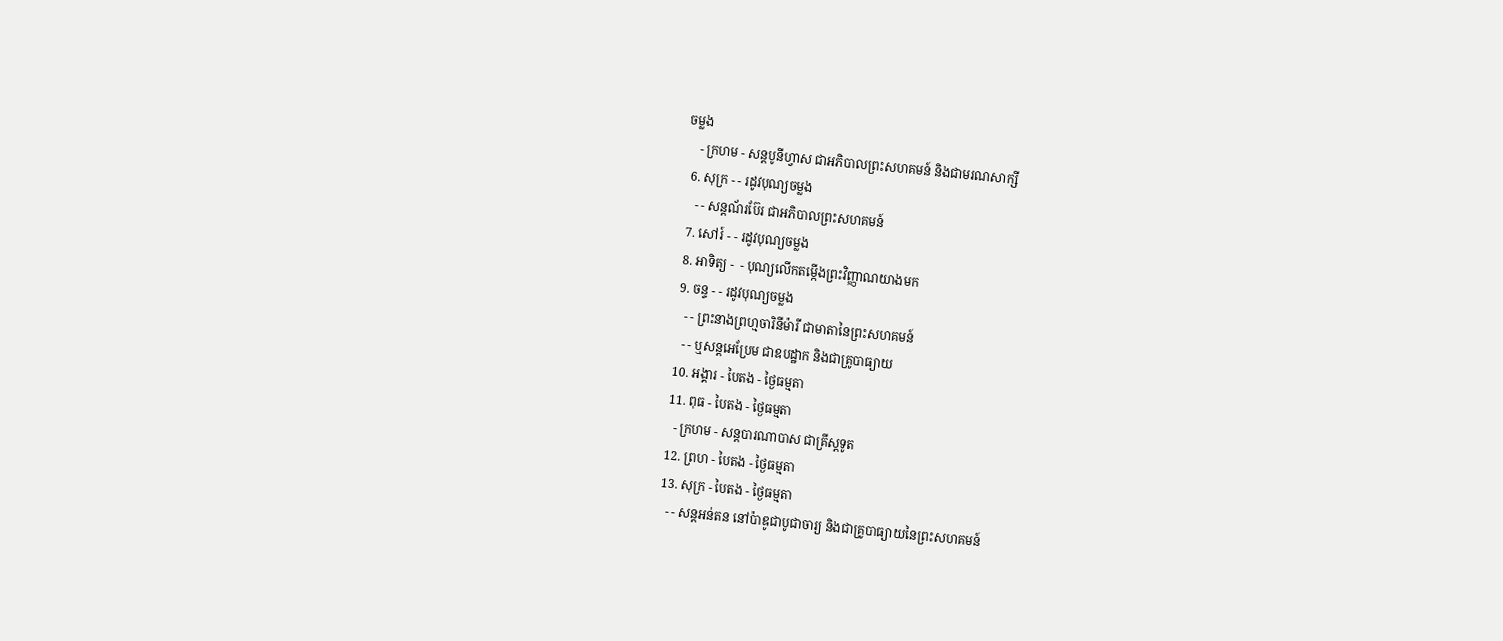ចម្លង
    - ក្រហម - សន្ដបូនីហ្វាស ជាអភិបាលព្រះសហគមន៍ និងជាមរណសាក្សី
  6. សុក្រ - - រដូវបុណ្យចម្លង
    - - សន្ដណ័រប៊ែរ ជាអភិបាលព្រះសហគមន៍
  7. សៅរ៍ - - រដូវបុណ្យចម្លង
  8. អាទិត្យ -  - បុណ្យលើកតម្កើងព្រះវិញ្ញាណយាងមក
  9. ចន្ទ - - រដូវបុណ្យចម្លង
    - - ព្រះនាងព្រហ្មចារិនីម៉ារី ជាមាតានៃព្រះសហគមន៍
    - - ឬសន្ដអេប្រែម ជាឧបដ្ឋាក និងជាគ្រូបាធ្យាយ
  10. អង្គារ - បៃតង - ថ្ងៃធម្មតា
  11. ពុធ - បៃតង - ថ្ងៃធម្មតា
    - ក្រហម - សន្ដបារណាបាស ជាគ្រីស្ដទូត
  12. ព្រហ - បៃតង - ថ្ងៃធម្មតា
  13. សុក្រ - បៃតង - ថ្ងៃធម្មតា
    - - សន្ដអន់តន នៅប៉ាឌូជាបូជាចារ្យ និងជាគ្រូបាធ្យាយនៃព្រះសហគមន៍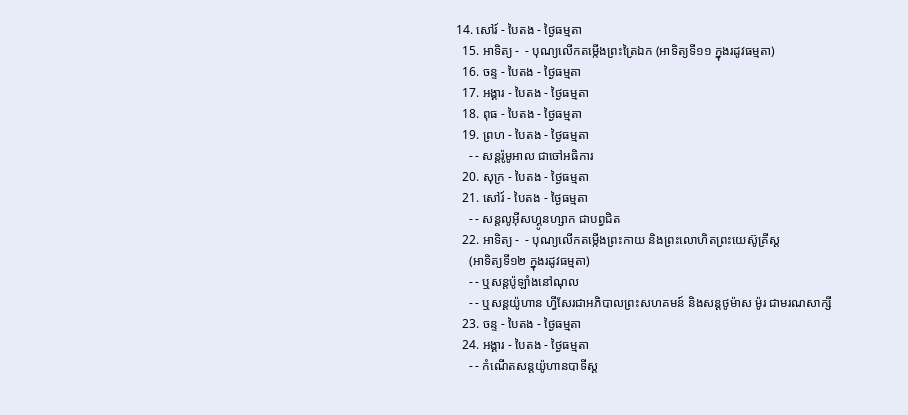14. សៅរ៍ - បៃតង - ថ្ងៃធម្មតា
  15. អាទិត្យ -  - បុណ្យលើកតម្កើងព្រះត្រៃឯក (អាទិត្យទី១១ ក្នុងរដូវធម្មតា)
  16. ចន្ទ - បៃតង - ថ្ងៃធម្មតា
  17. អង្គារ - បៃតង - ថ្ងៃធម្មតា
  18. ពុធ - បៃតង - ថ្ងៃធម្មតា
  19. ព្រហ - បៃតង - ថ្ងៃធម្មតា
    - - សន្ដរ៉ូមូអាល ជាចៅអធិការ
  20. សុក្រ - បៃតង - ថ្ងៃធម្មតា
  21. សៅរ៍ - បៃតង - ថ្ងៃធម្មតា
    - - សន្ដលូអ៊ីសហ្គូនហ្សាក ជាបព្វជិត
  22. អាទិត្យ -  - បុណ្យលើកតម្កើងព្រះកាយ និងព្រះលោហិតព្រះយេស៊ូគ្រីស្ដ
    (អាទិត្យទី១២ ក្នុងរដូវធម្មតា)
    - - ឬសន្ដប៉ូឡាំងនៅណុល
    - - ឬសន្ដយ៉ូហាន ហ្វីសែរជាអភិបាលព្រះសហគមន៍ និងសន្ដថូម៉ាស ម៉ូរ ជាមរណសាក្សី
  23. ចន្ទ - បៃតង - ថ្ងៃធម្មតា
  24. អង្គារ - បៃតង - ថ្ងៃធម្មតា
    - - កំណើតសន្ដយ៉ូហានបាទីស្ដ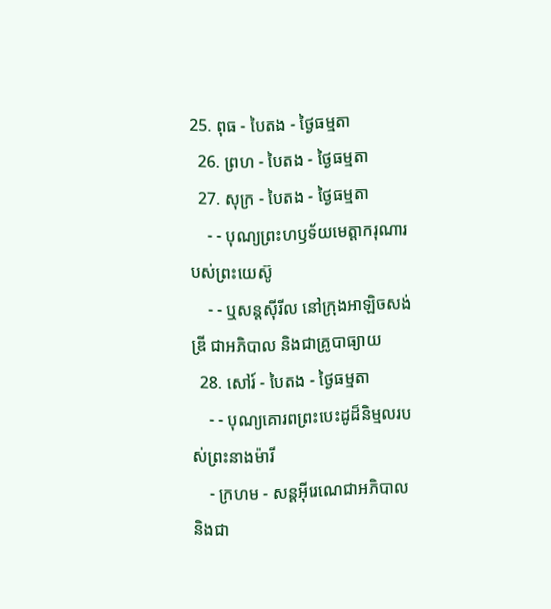25. ពុធ - បៃតង - ថ្ងៃធម្មតា
  26. ព្រហ - បៃតង - ថ្ងៃធម្មតា
  27. សុក្រ - បៃតង - ថ្ងៃធម្មតា
    - - បុណ្យព្រះហឫទ័យមេត្ដាករុណារបស់ព្រះយេស៊ូ
    - - ឬសន្ដស៊ីរីល នៅក្រុងអាឡិចសង់ឌ្រី ជាអភិបាល និងជាគ្រូបាធ្យាយ
  28. សៅរ៍ - បៃតង - ថ្ងៃធម្មតា
    - - បុណ្យគោរពព្រះបេះដូដ៏និម្មលរបស់ព្រះនាងម៉ារី
    - ក្រហម - សន្ដអ៊ីរេណេជាអភិបាល និងជា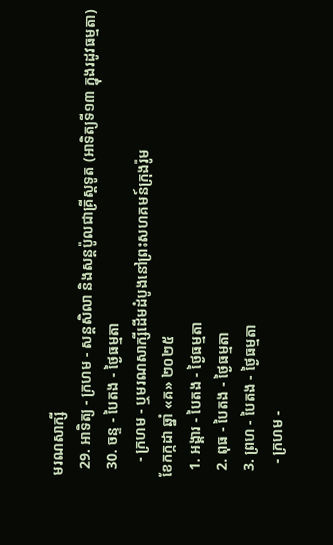មរណសាក្សី
  29. អាទិត្យ - ក្រហម - សន្ដសិលា និងសន្ដប៉ូលជាគ្រីស្ដទូត (អាទិត្យទី១៣ ក្នុងរដូវធម្មតា)
  30. ចន្ទ - បៃតង - ថ្ងៃធម្មតា
    - ក្រហម - ឬមរណសាក្សីដើមដំបូងនៅព្រះសហគមន៍ក្រុងរ៉ូម
ខែកក្កដា ឆ្នាំ «គ» ២០២៥
  1. អង្គារ - បៃតង - ថ្ងៃធម្មតា
  2. ពុធ - បៃតង - ថ្ងៃធម្មតា
  3. ព្រហ - បៃតង - ថ្ងៃធម្មតា
    - ក្រហម -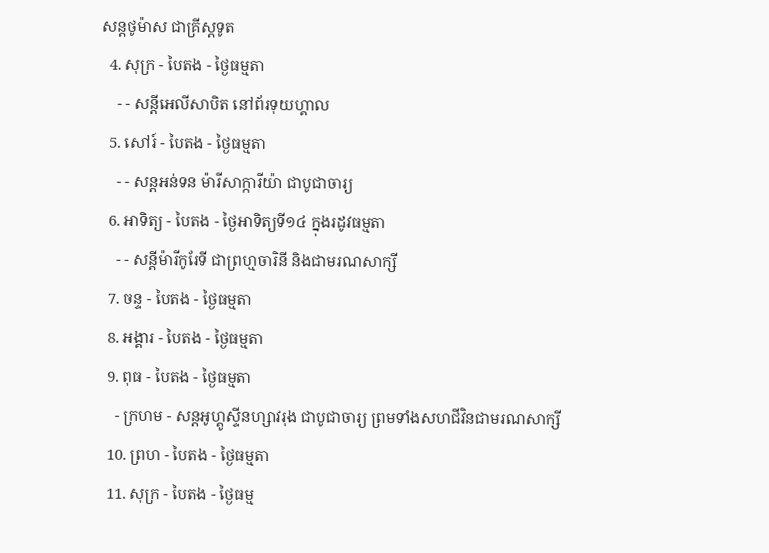សន្ដថូម៉ាស ជាគ្រីស្ដទូត
  4. សុក្រ - បៃតង - ថ្ងៃធម្មតា
    - - សន្ដីអេលីសាបិត នៅព័រទុយហ្គាល
  5. សៅរ៍ - បៃតង - ថ្ងៃធម្មតា
    - - សន្ដអន់ទន ម៉ារីសាក្ការីយ៉ា ជាបូជាចារ្យ
  6. អាទិត្យ - បៃតង - ថ្ងៃអាទិត្យទី១៤ ក្នុងរដូវធម្មតា
    - - សន្ដីម៉ារីកូរែទី ជាព្រហ្មចារិនី និងជាមរណសាក្សី
  7. ចន្ទ - បៃតង - ថ្ងៃធម្មតា
  8. អង្គារ - បៃតង - ថ្ងៃធម្មតា
  9. ពុធ - បៃតង - ថ្ងៃធម្មតា
    - ក្រហម - សន្ដអូហ្គូស្ទីនហ្សាវរុង ជាបូជាចារ្យ ព្រមទាំងសហជីវិនជាមរណសាក្សី
  10. ព្រហ - បៃតង - ថ្ងៃធម្មតា
  11. សុក្រ - បៃតង - ថ្ងៃធម្ម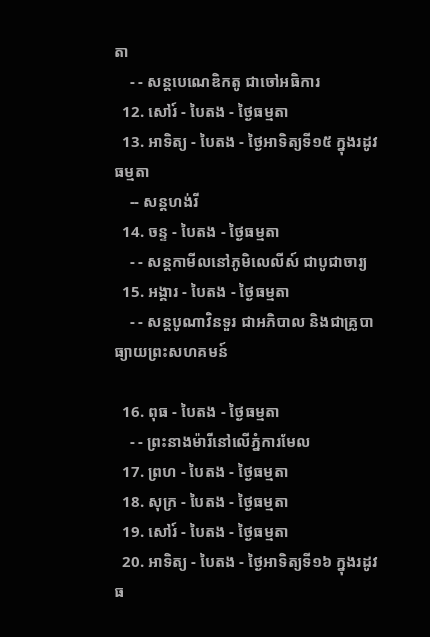តា
    - - សន្ដបេណេឌិកតូ ជាចៅអធិការ
  12. សៅរ៍ - បៃតង - ថ្ងៃធម្មតា
  13. អាទិត្យ - បៃតង - ថ្ងៃអាទិត្យទី១៥ ក្នុងរដូវធម្មតា
    -- សន្ដហង់រី
  14. ចន្ទ - បៃតង - ថ្ងៃធម្មតា
    - - សន្ដកាមីលនៅភូមិលេលីស៍ ជាបូជាចារ្យ
  15. អង្គារ - បៃតង - ថ្ងៃធម្មតា
    - - សន្ដបូណាវិនទួរ ជាអភិបាល និងជាគ្រូបាធ្យាយព្រះសហគមន៍

  16. ពុធ - បៃតង - ថ្ងៃធម្មតា
    - - ព្រះនាងម៉ារីនៅលើភ្នំការមែល
  17. ព្រហ - បៃតង - ថ្ងៃធម្មតា
  18. សុក្រ - បៃតង - ថ្ងៃធម្មតា
  19. សៅរ៍ - បៃតង - ថ្ងៃធម្មតា
  20. អាទិត្យ - បៃតង - ថ្ងៃអាទិត្យទី១៦ ក្នុងរដូវធ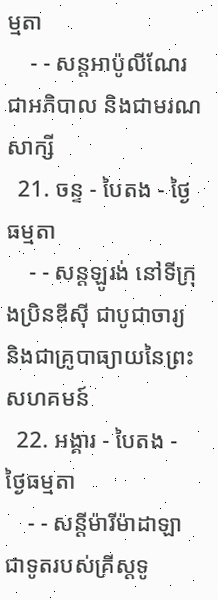ម្មតា
    - - សន្ដអាប៉ូលីណែរ ជាអភិបាល និងជាមរណសាក្សី
  21. ចន្ទ - បៃតង - ថ្ងៃធម្មតា
    - - សន្ដឡូរង់ នៅទីក្រុងប្រិនឌីស៊ី ជាបូជាចារ្យ និងជាគ្រូបាធ្យាយនៃព្រះសហគមន៍
  22. អង្គារ - បៃតង - ថ្ងៃធម្មតា
    - - សន្ដីម៉ារីម៉ាដាឡា ជាទូតរបស់គ្រីស្ដទូ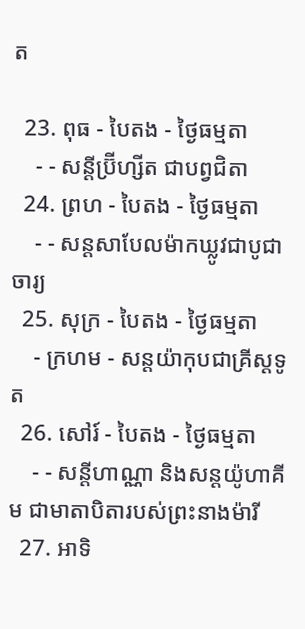ត

  23. ពុធ - បៃតង - ថ្ងៃធម្មតា
    - - សន្ដីប្រ៊ីហ្សីត ជាបព្វជិតា
  24. ព្រហ - បៃតង - ថ្ងៃធម្មតា
    - - សន្ដសាបែលម៉ាកឃ្លូវជាបូជាចារ្យ
  25. សុក្រ - បៃតង - ថ្ងៃធម្មតា
    - ក្រហម - សន្ដយ៉ាកុបជាគ្រីស្ដទូត
  26. សៅរ៍ - បៃតង - ថ្ងៃធម្មតា
    - - សន្ដីហាណ្ណា និងសន្ដយ៉ូហាគីម ជាមាតាបិតារបស់ព្រះនាងម៉ារី
  27. អាទិ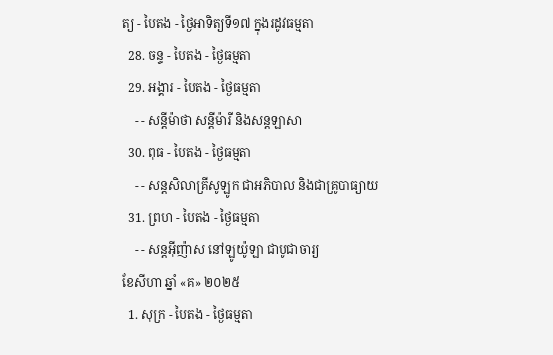ត្យ - បៃតង - ថ្ងៃអាទិត្យទី១៧ ក្នុងរដូវធម្មតា
  28. ចន្ទ - បៃតង - ថ្ងៃធម្មតា
  29. អង្គារ - បៃតង - ថ្ងៃធម្មតា
    - - សន្ដីម៉ាថា សន្ដីម៉ារី និងសន្ដឡាសា
  30. ពុធ - បៃតង - ថ្ងៃធម្មតា
    - - សន្ដសិលាគ្រីសូឡូក ជាអភិបាល និងជាគ្រូបាធ្យាយ
  31. ព្រហ - បៃតង - ថ្ងៃធម្មតា
    - - សន្ដអ៊ីញ៉ាស នៅឡូយ៉ូឡា ជាបូជាចារ្យ
ខែសីហា ឆ្នាំ «គ» ២០២៥
  1. សុក្រ - បៃតង - ថ្ងៃធម្មតា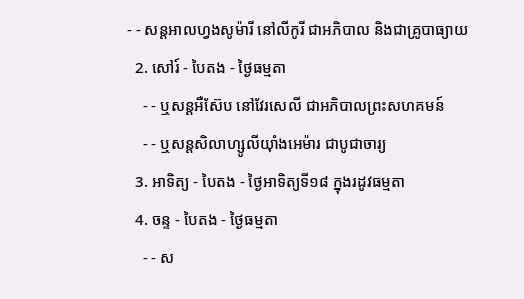- - សន្ដអាលហ្វងសូម៉ារី នៅលីកូរី ជាអភិបាល និងជាគ្រូបាធ្យាយ
  2. សៅរ៍ - បៃតង - ថ្ងៃធម្មតា
    - - ឬសន្ដអឺស៊ែប នៅវែរសេលី ជាអភិបាលព្រះសហគមន៍
    - - ឬសន្ដសិលាហ្សូលីយ៉ាំងអេម៉ារ ជាបូជាចារ្យ
  3. អាទិត្យ - បៃតង - ថ្ងៃអាទិត្យទី១៨ ក្នុងរដូវធម្មតា
  4. ចន្ទ - បៃតង - ថ្ងៃធម្មតា
    - - ស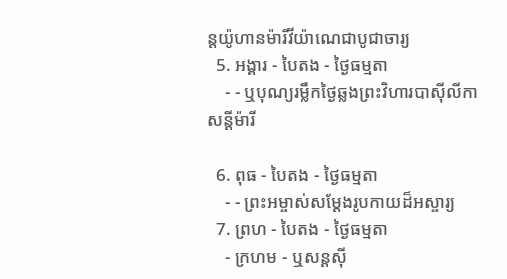ន្ដយ៉ូហានម៉ារីវីយ៉ាណេជាបូជាចារ្យ
  5. អង្គារ - បៃតង - ថ្ងៃធម្មតា
    - - ឬបុណ្យរម្លឹកថ្ងៃឆ្លងព្រះវិហារបាស៊ីលីកា សន្ដីម៉ារី

  6. ពុធ - បៃតង - ថ្ងៃធម្មតា
    - - ព្រះអម្ចាស់សម្ដែងរូបកាយដ៏អស្ចារ្យ
  7. ព្រហ - បៃតង - ថ្ងៃធម្មតា
    - ក្រហម - ឬសន្ដស៊ី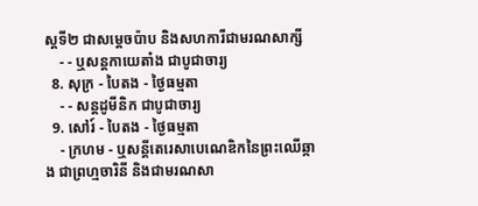ស្ដទី២ ជាសម្ដេចប៉ាប និងសហការីជាមរណសាក្សី
    - - ឬសន្ដកាយេតាំង ជាបូជាចារ្យ
  8. សុក្រ - បៃតង - ថ្ងៃធម្មតា
    - - សន្ដដូមីនិក ជាបូជាចារ្យ
  9. សៅរ៍ - បៃតង - ថ្ងៃធម្មតា
    - ក្រហម - ឬសន្ដីតេរេសាបេណេឌិកនៃព្រះឈើឆ្កាង ជាព្រហ្មចារិនី និងជាមរណសា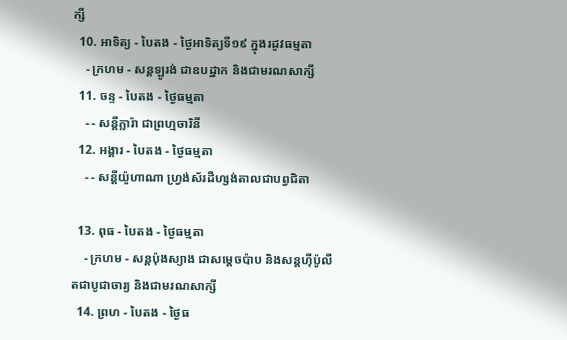ក្សី
  10. អាទិត្យ - បៃតង - ថ្ងៃអាទិត្យទី១៩ ក្នុងរដូវធម្មតា
    - ក្រហម - សន្ដឡូរង់ ជាឧបដ្ឋាក និងជាមរណសាក្សី
  11. ចន្ទ - បៃតង - ថ្ងៃធម្មតា
    - - សន្ដីក្លារ៉ា ជាព្រហ្មចារិនី
  12. អង្គារ - បៃតង - ថ្ងៃធម្មតា
    - - សន្ដីយ៉ូហាណា ហ្វ្រង់ស័រដឺហ្សង់តាលជាបព្វជិតា

  13. ពុធ - បៃតង - ថ្ងៃធម្មតា
    - ក្រហម - សន្ដប៉ុងស្យាង ជាសម្ដេចប៉ាប និងសន្ដហ៊ីប៉ូលីតជាបូជាចារ្យ និងជាមរណសាក្សី
  14. ព្រហ - បៃតង - ថ្ងៃធ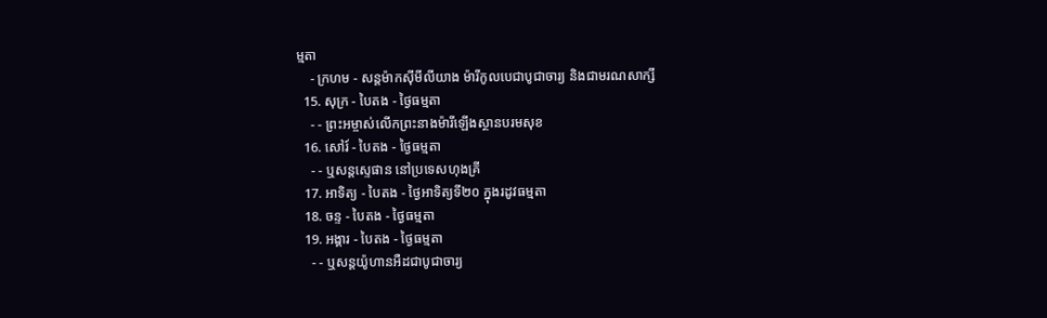ម្មតា
    - ក្រហម - សន្ដម៉ាកស៊ីមីលីយាង ម៉ារីកូលបេជាបូជាចារ្យ និងជាមរណសាក្សី
  15. សុក្រ - បៃតង - ថ្ងៃធម្មតា
    - - ព្រះអម្ចាស់លើកព្រះនាងម៉ារីឡើងស្ថានបរមសុខ
  16. សៅរ៍ - បៃតង - ថ្ងៃធម្មតា
    - - ឬសន្ដស្ទេផាន នៅប្រទេសហុងគ្រី
  17. អាទិត្យ - បៃតង - ថ្ងៃអាទិត្យទី២០ ក្នុងរដូវធម្មតា
  18. ចន្ទ - បៃតង - ថ្ងៃធម្មតា
  19. អង្គារ - បៃតង - ថ្ងៃធម្មតា
    - - ឬសន្ដយ៉ូហានអឺដជាបូជាចារ្យ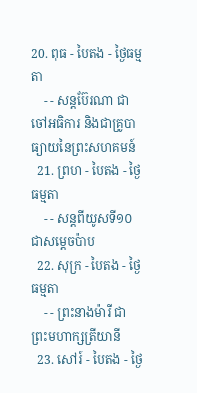20. ពុធ - បៃតង - ថ្ងៃធម្មតា
    - - សន្ដប៊ែរណា ជាចៅអធិការ និងជាគ្រូបាធ្យាយនៃព្រះសហគមន៍
  21. ព្រហ - បៃតង - ថ្ងៃធម្មតា
    - - សន្ដពីយូសទី១០ ជាសម្ដេចប៉ាប
  22. សុក្រ - បៃតង - ថ្ងៃធម្មតា
    - - ព្រះនាងម៉ារី ជាព្រះមហាក្សត្រីយានី
  23. សៅរ៍ - បៃតង - ថ្ងៃ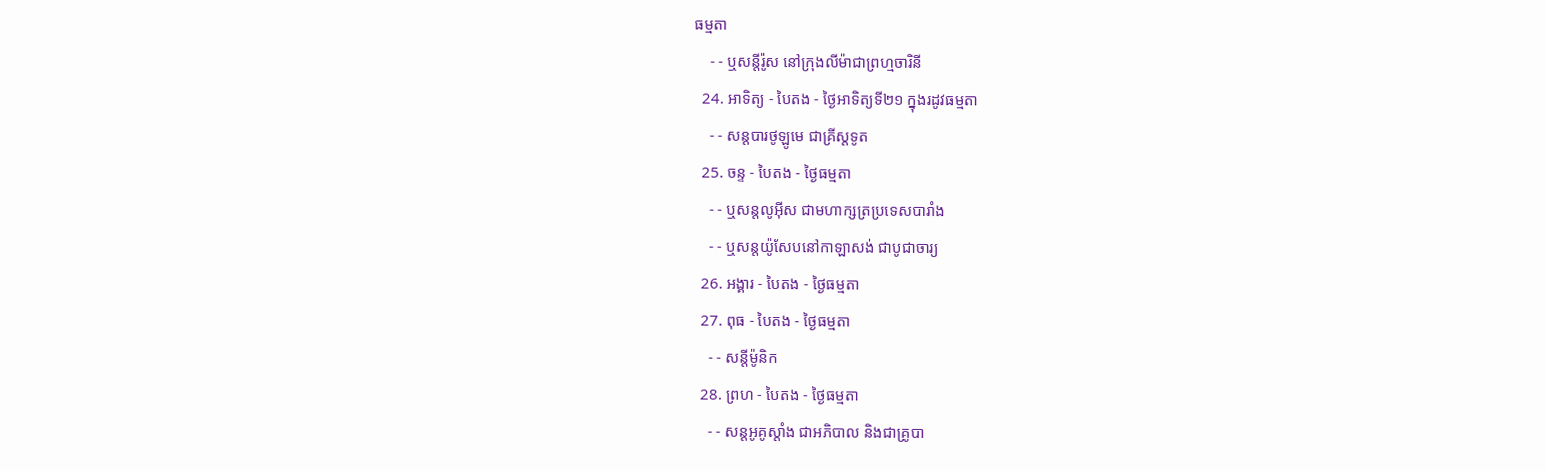ធម្មតា
    - - ឬសន្ដីរ៉ូស នៅក្រុងលីម៉ាជាព្រហ្មចារិនី
  24. អាទិត្យ - បៃតង - ថ្ងៃអាទិត្យទី២១ ក្នុងរដូវធម្មតា
    - - សន្ដបារថូឡូមេ ជាគ្រីស្ដទូត
  25. ចន្ទ - បៃតង - ថ្ងៃធម្មតា
    - - ឬសន្ដលូអ៊ីស ជាមហាក្សត្រប្រទេសបារាំង
    - - ឬសន្ដយ៉ូសែបនៅកាឡាសង់ ជាបូជាចារ្យ
  26. អង្គារ - បៃតង - ថ្ងៃធម្មតា
  27. ពុធ - បៃតង - ថ្ងៃធម្មតា
    - - សន្ដីម៉ូនិក
  28. ព្រហ - បៃតង - ថ្ងៃធម្មតា
    - - សន្ដអូគូស្ដាំង ជាអភិបាល និងជាគ្រូបា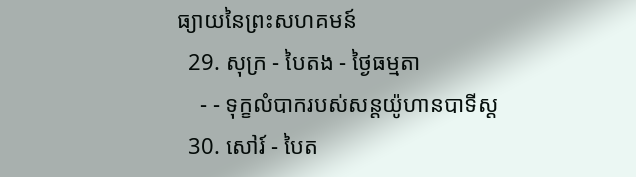ធ្យាយនៃព្រះសហគមន៍
  29. សុក្រ - បៃតង - ថ្ងៃធម្មតា
    - - ទុក្ខលំបាករបស់សន្ដយ៉ូហានបាទីស្ដ
  30. សៅរ៍ - បៃត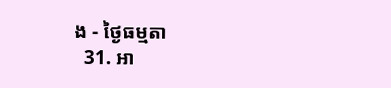ង - ថ្ងៃធម្មតា
  31. អា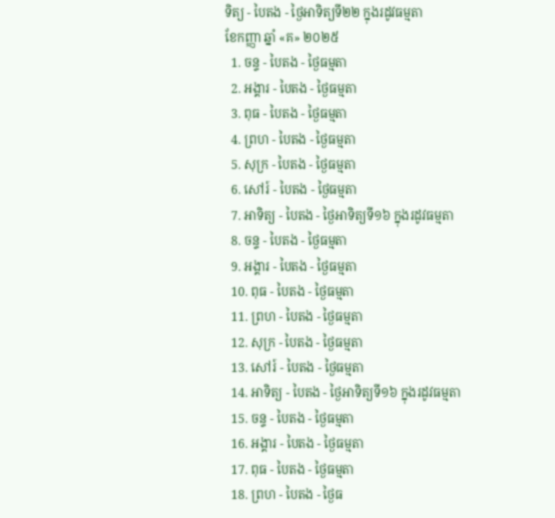ទិត្យ - បៃតង - ថ្ងៃអាទិត្យទី២២ ក្នុងរដូវធម្មតា
ខែកញ្ញា ឆ្នាំ «គ» ២០២៥
  1. ចន្ទ - បៃតង - ថ្ងៃធម្មតា
  2. អង្គារ - បៃតង - ថ្ងៃធម្មតា
  3. ពុធ - បៃតង - ថ្ងៃធម្មតា
  4. ព្រហ - បៃតង - ថ្ងៃធម្មតា
  5. សុក្រ - បៃតង - ថ្ងៃធម្មតា
  6. សៅរ៍ - បៃតង - ថ្ងៃធម្មតា
  7. អាទិត្យ - បៃតង - ថ្ងៃអាទិត្យទី១៦ ក្នុងរដូវធម្មតា
  8. ចន្ទ - បៃតង - ថ្ងៃធម្មតា
  9. អង្គារ - បៃតង - ថ្ងៃធម្មតា
  10. ពុធ - បៃតង - ថ្ងៃធម្មតា
  11. ព្រហ - បៃតង - ថ្ងៃធម្មតា
  12. សុក្រ - បៃតង - ថ្ងៃធម្មតា
  13. សៅរ៍ - បៃតង - ថ្ងៃធម្មតា
  14. អាទិត្យ - បៃតង - ថ្ងៃអាទិត្យទី១៦ ក្នុងរដូវធម្មតា
  15. ចន្ទ - បៃតង - ថ្ងៃធម្មតា
  16. អង្គារ - បៃតង - ថ្ងៃធម្មតា
  17. ពុធ - បៃតង - ថ្ងៃធម្មតា
  18. ព្រហ - បៃតង - ថ្ងៃធ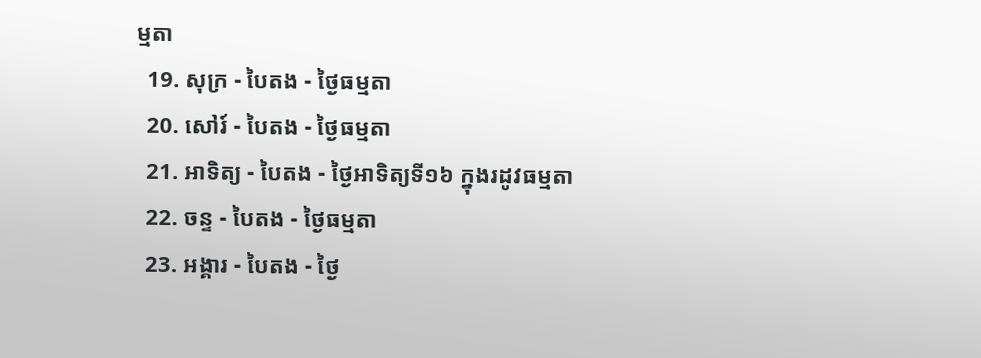ម្មតា
  19. សុក្រ - បៃតង - ថ្ងៃធម្មតា
  20. សៅរ៍ - បៃតង - ថ្ងៃធម្មតា
  21. អាទិត្យ - បៃតង - ថ្ងៃអាទិត្យទី១៦ ក្នុងរដូវធម្មតា
  22. ចន្ទ - បៃតង - ថ្ងៃធម្មតា
  23. អង្គារ - បៃតង - ថ្ងៃ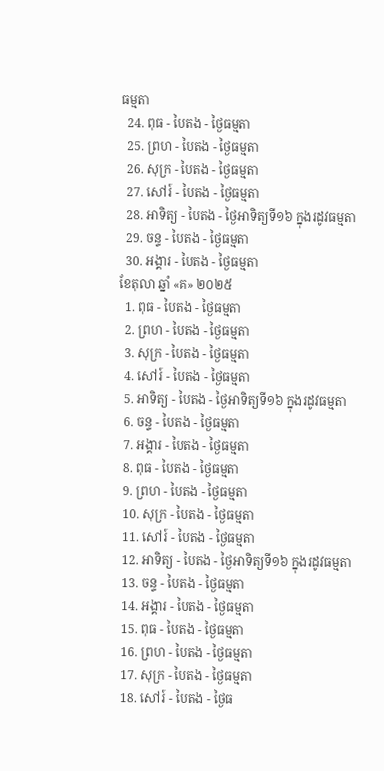ធម្មតា
  24. ពុធ - បៃតង - ថ្ងៃធម្មតា
  25. ព្រហ - បៃតង - ថ្ងៃធម្មតា
  26. សុក្រ - បៃតង - ថ្ងៃធម្មតា
  27. សៅរ៍ - បៃតង - ថ្ងៃធម្មតា
  28. អាទិត្យ - បៃតង - ថ្ងៃអាទិត្យទី១៦ ក្នុងរដូវធម្មតា
  29. ចន្ទ - បៃតង - ថ្ងៃធម្មតា
  30. អង្គារ - បៃតង - ថ្ងៃធម្មតា
ខែតុលា ឆ្នាំ «គ» ២០២៥
  1. ពុធ - បៃតង - ថ្ងៃធម្មតា
  2. ព្រហ - បៃតង - ថ្ងៃធម្មតា
  3. សុក្រ - បៃតង - ថ្ងៃធម្មតា
  4. សៅរ៍ - បៃតង - ថ្ងៃធម្មតា
  5. អាទិត្យ - បៃតង - ថ្ងៃអាទិត្យទី១៦ ក្នុងរដូវធម្មតា
  6. ចន្ទ - បៃតង - ថ្ងៃធម្មតា
  7. អង្គារ - បៃតង - ថ្ងៃធម្មតា
  8. ពុធ - បៃតង - ថ្ងៃធម្មតា
  9. ព្រហ - បៃតង - ថ្ងៃធម្មតា
  10. សុក្រ - បៃតង - ថ្ងៃធម្មតា
  11. សៅរ៍ - បៃតង - ថ្ងៃធម្មតា
  12. អាទិត្យ - បៃតង - ថ្ងៃអាទិត្យទី១៦ ក្នុងរដូវធម្មតា
  13. ចន្ទ - បៃតង - ថ្ងៃធម្មតា
  14. អង្គារ - បៃតង - ថ្ងៃធម្មតា
  15. ពុធ - បៃតង - ថ្ងៃធម្មតា
  16. ព្រហ - បៃតង - ថ្ងៃធម្មតា
  17. សុក្រ - បៃតង - ថ្ងៃធម្មតា
  18. សៅរ៍ - បៃតង - ថ្ងៃធ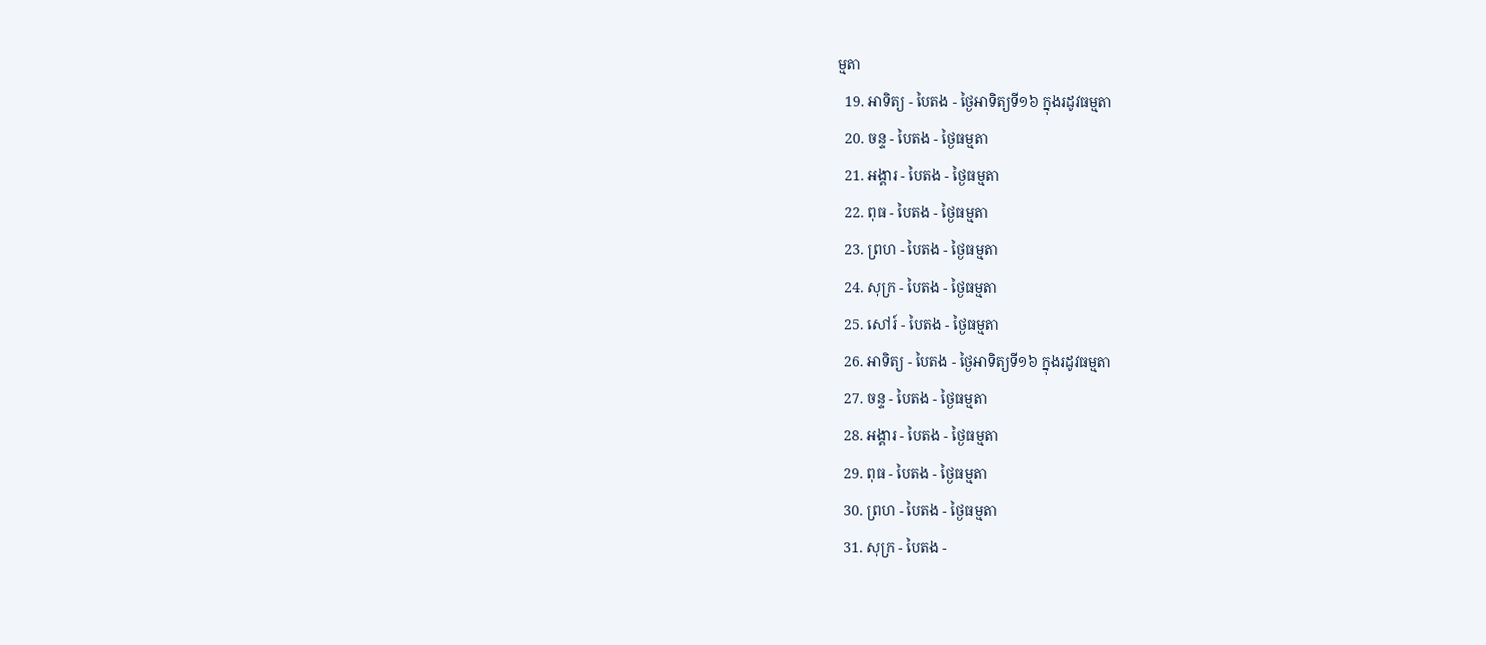ម្មតា
  19. អាទិត្យ - បៃតង - ថ្ងៃអាទិត្យទី១៦ ក្នុងរដូវធម្មតា
  20. ចន្ទ - បៃតង - ថ្ងៃធម្មតា
  21. អង្គារ - បៃតង - ថ្ងៃធម្មតា
  22. ពុធ - បៃតង - ថ្ងៃធម្មតា
  23. ព្រហ - បៃតង - ថ្ងៃធម្មតា
  24. សុក្រ - បៃតង - ថ្ងៃធម្មតា
  25. សៅរ៍ - បៃតង - ថ្ងៃធម្មតា
  26. អាទិត្យ - បៃតង - ថ្ងៃអាទិត្យទី១៦ ក្នុងរដូវធម្មតា
  27. ចន្ទ - បៃតង - ថ្ងៃធម្មតា
  28. អង្គារ - បៃតង - ថ្ងៃធម្មតា
  29. ពុធ - បៃតង - ថ្ងៃធម្មតា
  30. ព្រហ - បៃតង - ថ្ងៃធម្មតា
  31. សុក្រ - បៃតង -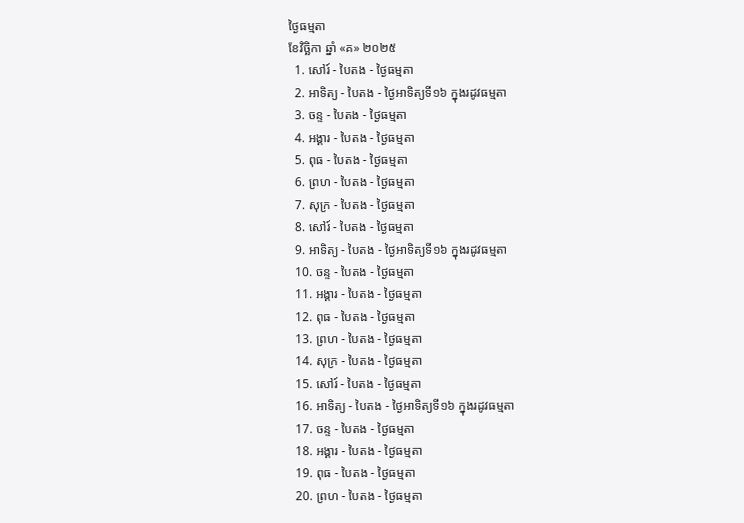ថ្ងៃធម្មតា
ខែវិច្ឆិកា ឆ្នាំ «គ» ២០២៥
  1. សៅរ៍ - បៃតង - ថ្ងៃធម្មតា
  2. អាទិត្យ - បៃតង - ថ្ងៃអាទិត្យទី១៦ ក្នុងរដូវធម្មតា
  3. ចន្ទ - បៃតង - ថ្ងៃធម្មតា
  4. អង្គារ - បៃតង - ថ្ងៃធម្មតា
  5. ពុធ - បៃតង - ថ្ងៃធម្មតា
  6. ព្រហ - បៃតង - ថ្ងៃធម្មតា
  7. សុក្រ - បៃតង - ថ្ងៃធម្មតា
  8. សៅរ៍ - បៃតង - ថ្ងៃធម្មតា
  9. អាទិត្យ - បៃតង - ថ្ងៃអាទិត្យទី១៦ ក្នុងរដូវធម្មតា
  10. ចន្ទ - បៃតង - ថ្ងៃធម្មតា
  11. អង្គារ - បៃតង - ថ្ងៃធម្មតា
  12. ពុធ - បៃតង - ថ្ងៃធម្មតា
  13. ព្រហ - បៃតង - ថ្ងៃធម្មតា
  14. សុក្រ - បៃតង - ថ្ងៃធម្មតា
  15. សៅរ៍ - បៃតង - ថ្ងៃធម្មតា
  16. អាទិត្យ - បៃតង - ថ្ងៃអាទិត្យទី១៦ ក្នុងរដូវធម្មតា
  17. ចន្ទ - បៃតង - ថ្ងៃធម្មតា
  18. អង្គារ - បៃតង - ថ្ងៃធម្មតា
  19. ពុធ - បៃតង - ថ្ងៃធម្មតា
  20. ព្រហ - បៃតង - ថ្ងៃធម្មតា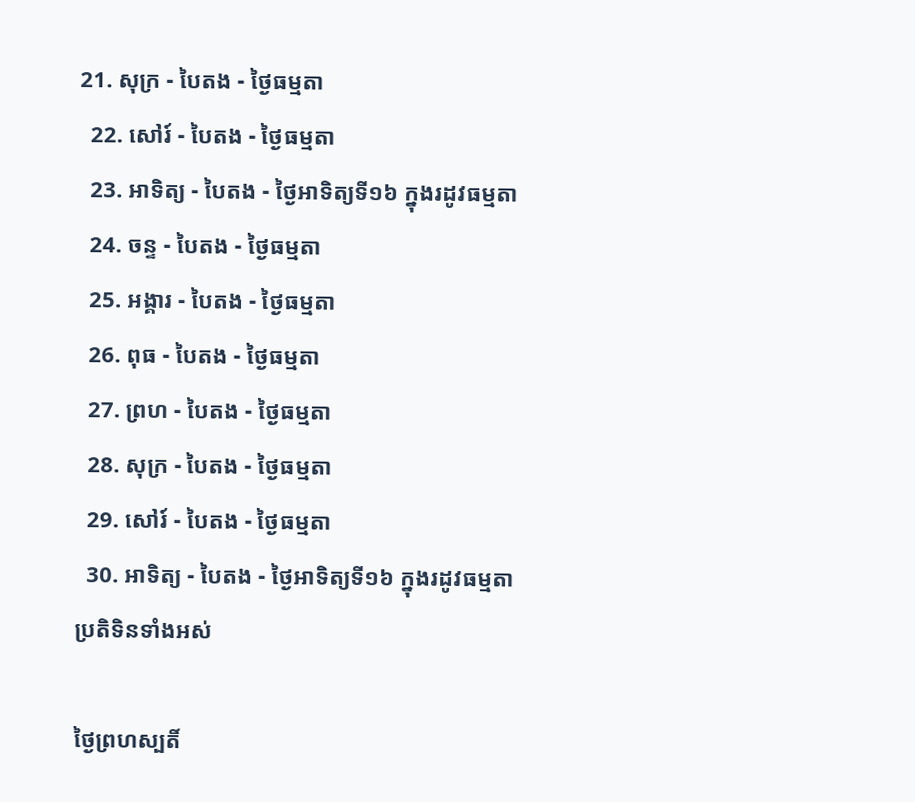21. សុក្រ - បៃតង - ថ្ងៃធម្មតា
  22. សៅរ៍ - បៃតង - ថ្ងៃធម្មតា
  23. អាទិត្យ - បៃតង - ថ្ងៃអាទិត្យទី១៦ ក្នុងរដូវធម្មតា
  24. ចន្ទ - បៃតង - ថ្ងៃធម្មតា
  25. អង្គារ - បៃតង - ថ្ងៃធម្មតា
  26. ពុធ - បៃតង - ថ្ងៃធម្មតា
  27. ព្រហ - បៃតង - ថ្ងៃធម្មតា
  28. សុក្រ - បៃតង - ថ្ងៃធម្មតា
  29. សៅរ៍ - បៃតង - ថ្ងៃធម្មតា
  30. អាទិត្យ - បៃតង - ថ្ងៃអាទិត្យទី១៦ ក្នុងរដូវធម្មតា
ប្រតិទិនទាំងអស់

ថ្ងៃព្រហស្បតិ៍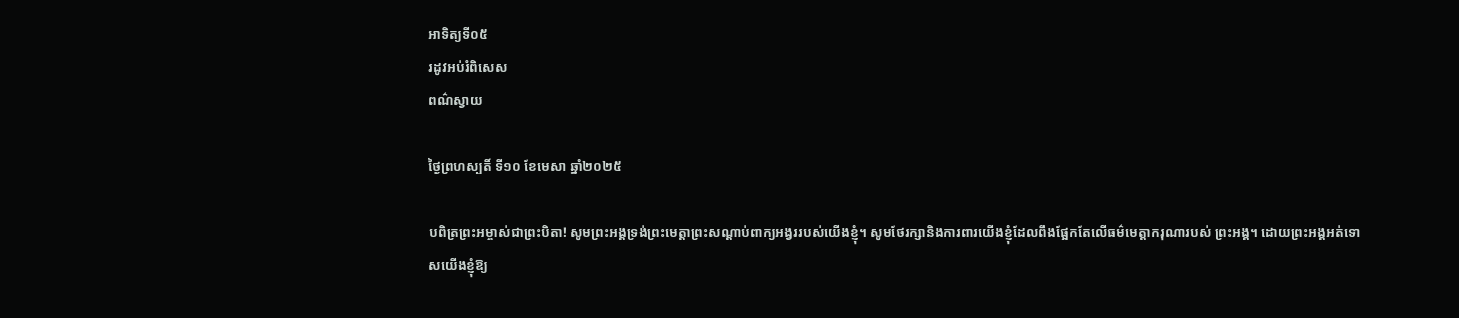អាទិត្យទី០៥
រដូវអប់រំពិសេស
ពណ៌ស្វាយ

ថ្ងៃព្រហស្បតិ៍ ទី១០ ខែមេសា ឆ្នាំ២០២៥

បពិត្រព្រះអម្ចាស់ជាព្រះបិតា! សូមព្រះអង្គទ្រង់ព្រះមេត្តាព្រះសណ្តាប់ពាក្យអង្វររបស់យើងខ្ញុំ។ សូមថែរក្សានិងការពារយើងខ្ញុំដែលពឹងផ្អែកតែលើធម៌មេត្តាករុណារបស់ ព្រះអង្គ។ ដោយព្រះអង្គអត់ទោសយើងខ្ញុំឱ្យ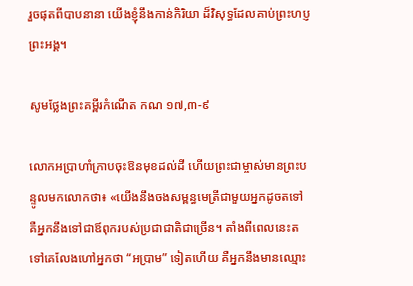រួចផុតពីបាបនានា យើងខ្ញុំនឹងកាន់កិរិយា ដ៏វិសុទ្ធដែលគាប់ព្រះហប្ញព្រះអង្គ។

សូមថ្លែងព្រះគម្ពីរកំណើត កណ ១៧,៣-៩

លោកអប្រាហាំក្រាបចុះឱនមុខដល់ដី ហើយព្រះជាម្ចាស់មានព្រះបន្ទូលមកលោកថា៖ «យើងនឹងចងសម្ពន្ធមេត្រីជាមួយអ្នកដូចតទៅ គឺអ្នកនឹងទៅជាឪពុករបស់ប្រជាជាតិជាច្រើន។ តាំងពីពេលនេះតទៅគេលែងហៅអ្នកថា “អប្រាម” ទៀតហើយ គឺអ្នកនឹងមានឈ្មោះ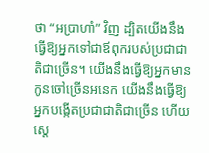ថា “អប្រាហាំ” វិញ ដ្បិតយើងនឹងធ្វើឱ្យអ្នកទៅជាឪពុករបស់ប្រជាជាតិជាច្រើន។ យើងនឹងធ្វើឱ្យអ្នកមានកូនចៅច្រើនអនេក យើងនឹងធ្វើឱ្យអ្នកបង្កើតប្រជាជាតិជាច្រើន ហើយស្តេ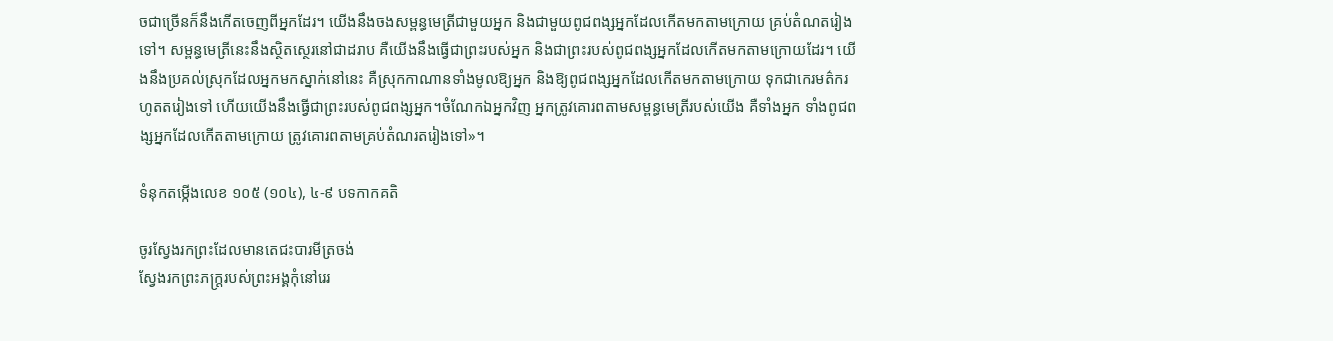ចជាច្រើនក៏នឹងកើតចេញពីអ្នកដែរ។ យើងនឹងចងសម្ពន្ធមេត្រីជាមួយអ្នក និងជាមួយពូជពង្សអ្នកដែលកើតមកតាមក្រោយ គ្រប់តំណតរៀងទៅ។ សម្ពន្ធមេត្រីនេះនឹងស្ថិតស្ថេរនៅជាដរាប គឺយើងនឹងធ្វើជាព្រះរបស់អ្នក និងជាព្រះរបស់ពូជពង្សអ្នកដែលកើតមកតាមក្រោយដែរ។ យើងនឹងប្រគល់ស្រុកដែលអ្នកមកស្នាក់នៅនេះ គឺស្រុកកាណានទាំងមូលឱ្យអ្នក និងឱ្យពូជពង្សអ្នកដែលកើតមកតាមក្រោយ ទុកជាកេរមត៌ករហូតតរៀងទៅ ហើយយើងនឹងធ្វើជាព្រះរបស់ពូជពង្សអ្នក។ចំណែកឯអ្នកវិញ អ្នកត្រូវគោរពតាមសម្ពន្ធមេត្រីរបស់យើង គឺទាំងអ្នក ទាំងពូជពង្សអ្នកដែលកើតតាមក្រោយ ត្រូវគោរពតាមគ្រប់តំណរតរៀងទៅ»។

ទំនុកតម្កើងលេខ ១០៥ (១០៤), ៤-៩ បទកាកគតិ

ចូរស្វែងរកព្រះដែលមានតេជះបារមីត្រចង់
ស្វែងរកព្រះភក្ត្ររបស់ព្រះអង្គកុំនៅរេរ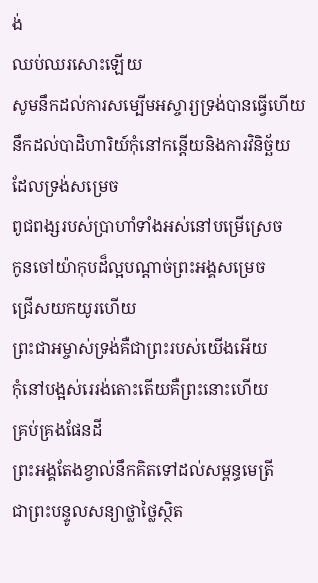ង់
ឈប់ឈរសោះឡើយ
សូមនឹកដល់ការសម្បើមអស្ចារ្យទ្រង់បានធ្វើហើយ
នឹកដល់បាដិហារិយ៍កុំនៅកន្តើយនិងការវិនិច្ឆ័យ
ដែលទ្រង់សម្រេច
ពូជពង្សរបស់ប្រាហាំទាំងអស់នៅបម្រើស្រេច
កូនចៅយ៉ាកុបដ៏ល្អបណ្តាច់ព្រះអង្គសម្រេច
ជ្រើសយកយូរហើយ
ព្រះជាអម្ចាស់ទ្រង់គឺជាព្រះរបស់យើងអើយ
កុំនៅបង្អស់រេរង់តោះតើយគឺព្រះនោះហើយ
គ្រប់គ្រងផែនដី
ព្រះអង្គតែងខ្វាល់នឹកគិតទៅដល់សម្ពន្ធមេត្រី
ជាព្រះបន្ទូលសន្យាថ្លាថ្លៃស្ថិត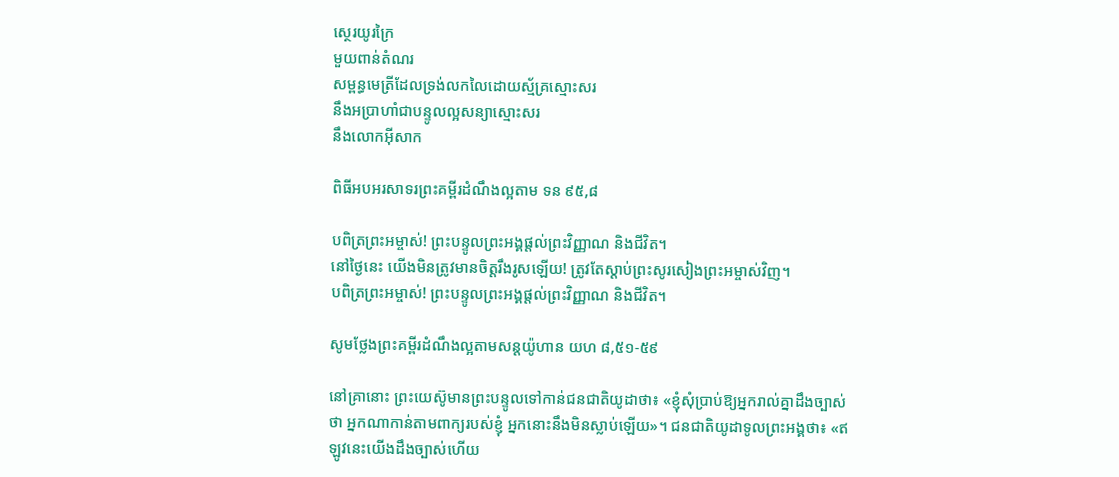ស្ថេរយូរក្រៃ
មួយពាន់តំណរ
សម្ពន្ធមេត្រីដែលទ្រង់លកលៃដោយស្ម័គ្រស្មោះសរ
នឹងអប្រាហាំជាបន្ទូលល្អសន្យាស្មោះសរ
នឹងលោកអ៊ីសាក

ពិធីអបអរសាទរព្រះគម្ពីរដំណឹងល្អតាម ទន ៩៥,៨

បពិត្រព្រះអម្ចាស់! ព្រះបន្ទូលព្រះអង្គផ្តល់ព្រះវិញ្ញាណ និងជីវិត។
នៅថ្ងៃនេះ យើងមិនត្រូវមានចិត្តរឹងរូសឡើយ! ត្រូវតែស្តាប់ព្រះសូរសៀងព្រះអម្ចាស់វិញ។
បពិត្រព្រះអម្ចាស់! ព្រះបន្ទូលព្រះអង្គផ្តល់ព្រះវិញ្ញាណ និងជីវិត។

សូមថ្លែងព្រះគម្ពីរដំណឹងល្អតាមសន្តយ៉ូហាន យហ ៨,៥១-៥៩

នៅគ្រានោះ ព្រះយេស៊ូមានព្រះបន្ទូលទៅកាន់ជនជាតិយូដាថា៖ «ខ្ញុំសុំប្រាប់ឱ្យអ្នករាល់គ្នាដឹងច្បាស់ថា អ្នកណាកាន់តាមពាក្យរបស់ខ្ញុំ អ្នកនោះនឹងមិនស្លាប់ឡើយ»។ ជនជាតិយូដាទូលព្រះអង្គថា៖ «ឥឡូវនេះយើងដឹងច្បាស់ហើយ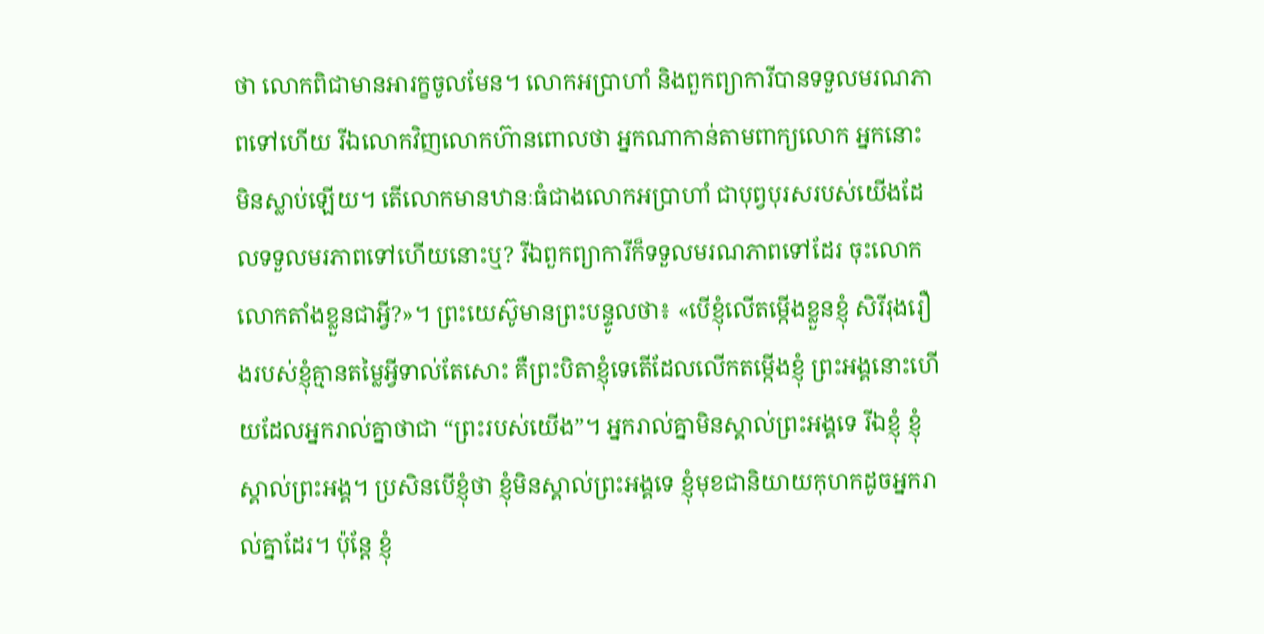ថា លោកពិជាមានអារក្ខចូលមែន។ លោកអប្រាហាំ និងពួកព្យាការីបានទទួលមរណភាពទៅហើយ រីឯលោកវិញលោកហ៊ានពោលថា អ្នកណាកាន់តាមពាក្យលោក អ្នកនោះមិនស្លាប់ឡើយ។ តើលោកមានឋានៈធំជាងលោកអប្រាហាំ ជាបុព្វបុរសរបស់យើងដែលទទួលមរភាពទៅហើយនោះឬ? រីឯពួកព្យាការីក៏ទទួលមរណភាពទៅដែរ ចុះលោក លោកតាំងខ្លួនជាអ្វី?»។ ព្រះយេស៊ូមានព្រះបន្ទូលថា៖ «បើខ្ញុំលើតម្កើងខ្លួនខ្ញុំ សិរីរុងរឿងរបស់ខ្ញុំគ្មានតម្លៃអ្វីទាល់តែសោះ គឺព្រះបិតាខ្ញុំទេតើដែលលើកតម្កើងខ្ញុំ ព្រះអង្គនោះហើយដែលអ្នករាល់គ្នាថាជា “ព្រះរបស់យើង”។ អ្នករាល់គ្នាមិនស្គាល់ព្រះអង្គទេ រីឯខ្ញុំ ខ្ញុំស្គាល់ព្រះអង្គ។ ប្រសិនបើខ្ញុំថា ខ្ញុំមិនស្គាល់ព្រះអង្គទេ ខ្ញុំមុខជានិយាយកុហកដូចអ្នករាល់គ្នាដែរ។ ប៉ុន្តែ ខ្ញុំ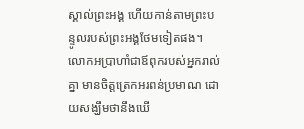ស្គាល់ព្រះអង្គ ហើយកាន់តាមព្រះបន្ទូលរបស់ព្រះអង្គថែមទៀតផង។ លោកអប្រាហាំជាឪពុករបស់អ្នករាល់គ្នា មានចិត្តត្រេកអរពន់ប្រមាណ ដោយសង្ឃឹមថានឹងឃើ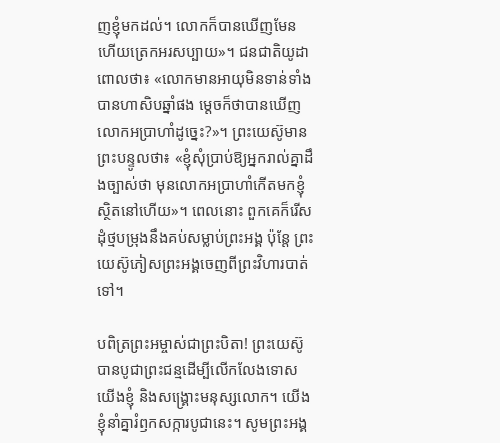ញខ្ញុំមកដល់។ លោកក៏បានឃើញមែន ហើយត្រេកអរសប្បាយ»។ ជនជាតិយូដាពោលថា៖ «លោកមានអាយុមិនទាន់ទាំងបានហាសិបឆ្នាំផង ម្តេចក៏ថាបានឃើញលោកអប្រាហាំដូច្នេះ?»។ ព្រះយេស៊ូមានព្រះបន្ទូលថា៖ «ខ្ញុំសុំប្រាប់ឱ្យអ្នករាល់គ្នាដឹងច្បាស់ថា មុនលោកអប្រាហាំកើតមកខ្ញុំស្ថិតនៅហើយ»។ ពេលនោះ ពួកគេក៏រើសដុំថ្មបម្រុងនឹងគប់សម្លាប់ព្រះអង្គ ប៉ុន្តែ ព្រះយេស៊ូភៀសព្រះអង្គចេញពីព្រះវិហារបាត់ទៅ។

បពិត្រព្រះអម្ចាស់ជាព្រះបិតា! ព្រះយេស៊ូបានបូជាព្រះជន្មដើម្បីលើកលែងទោសយើងខ្ញុំ និងសង្គ្រោះមនុស្សលោក។ យើងខ្ញុំនាំគ្នារំឭកសក្ការបូជានេះ។ សូមព្រះអង្គ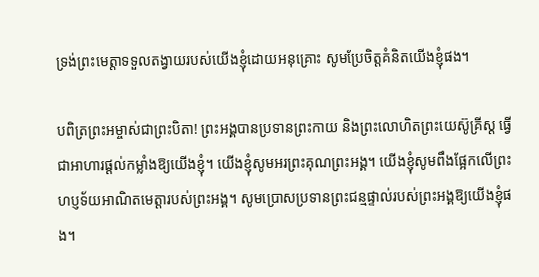ទ្រង់ព្រះមេត្តាទទួលតង្វាយរបស់យើងខ្ញុំដោយអនុគ្រោះ សូមប្រែចិត្តគំនិតយើងខ្ញុំផង។

បពិត្រព្រះអម្ចាស់ជាព្រះបិតា! ព្រះអង្គបានប្រទានព្រះកាយ និងព្រះលោហិតព្រះយេស៊ូគ្រីស្ត ធ្វើជាអាហារផ្តល់កម្លាំងឱ្យយើងខ្ញុំ។ យើងខ្ញុំសូមអរព្រះគុណព្រះអង្គ។ យើងខ្ញុំសូមពឹងផ្អែកលើព្រះហប្ញទ័យអាណិតមេត្តារបស់ព្រះអង្គ។ សូមប្រោសប្រទានព្រះជន្មផ្ទាល់របស់ព្រះអង្គឱ្យយើងខ្ញុំផង។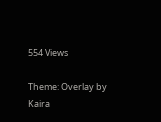554 Views

Theme: Overlay by Kaira